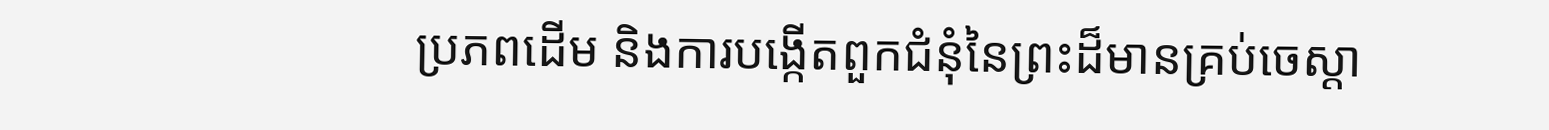ប្រភពដើម និងការបង្កើតពួកជំនុំនៃព្រះដ៏មានគ្រប់ចេស្ដា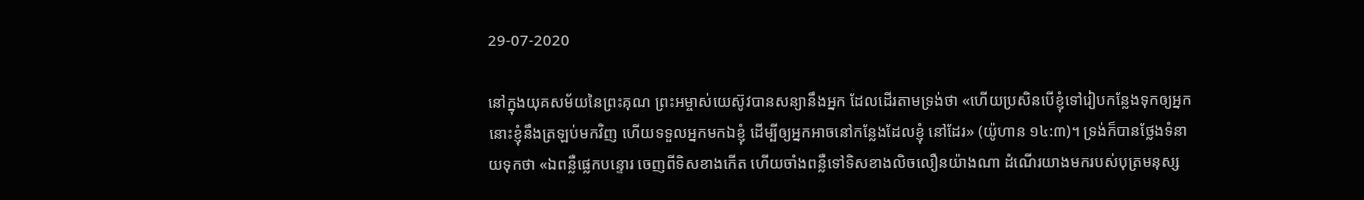29-07-2020

នៅក្នុងយុគសម័យនៃព្រះគុណ ព្រះអម្ចាស់យេស៊ូវបានសន្យានឹងអ្នក ដែលដើរតាមទ្រង់ថា «ហើយប្រសិនបើខ្ញុំទៅរៀបកន្លែងទុកឲ្យអ្នក នោះខ្ញុំនឹងត្រឡប់មកវិញ ហើយទទួលអ្នកមកឯខ្ញុំ ដើម្បីឲ្យអ្នកអាចនៅកន្លែងដែលខ្ញុំ នៅដែរ» (យ៉ូហាន ១៤:៣)។ ទ្រង់ក៏បានថ្លែងទំនាយទុកថា «ឯពន្លឺផ្លេកបន្ទោរ ចេញពីទិសខាងកើត ហើយចាំងពន្លឺទៅទិសខាងលិចលឿនយ៉ាងណា ដំណើរយាងមករបស់បុត្រមនុស្ស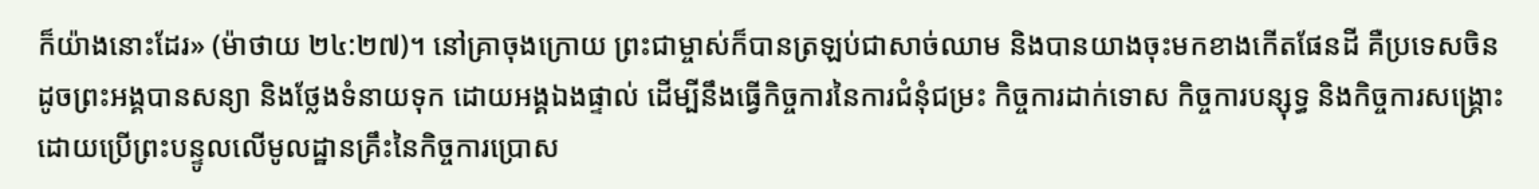ក៏យ៉ាងនោះដែរ» (ម៉ាថាយ ២៤:២៧)។ នៅគ្រាចុងក្រោយ ព្រះជាម្ចាស់ក៏បានត្រឡប់ជាសាច់ឈាម និងបានយាងចុះមកខាងកើតផែនដី គឺប្រទេសចិន ដូចព្រះអង្គបានសន្យា និងថ្លែងទំនាយទុក ដោយអង្គឯងផ្ទាល់ ដើម្បីនឹងធ្វើកិច្ចការនៃការជំនុំជម្រះ កិច្ចការដាក់ទោស កិច្ចការបន្សុទ្ធ និងកិច្ចការសង្គ្រោះ ដោយប្រើព្រះបន្ទូលលើមូលដ្ឋានគ្រឹះនៃកិច្ចការប្រោស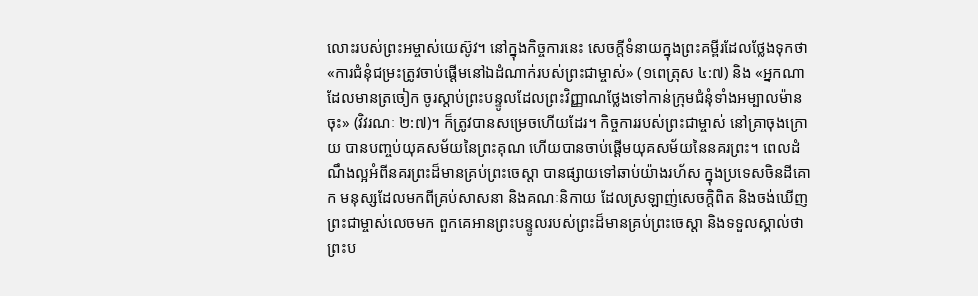លោះរបស់ព្រះអម្ចាស់យេស៊ូវ។ នៅក្នុងកិច្ចការនេះ សេចក្តីទំនាយក្នុងព្រះគម្ពីរដែលថ្លែងទុកថា «ការជំនុំជម្រះត្រូវចាប់ផ្ដើមនៅឯដំណាក់របស់ព្រះជាម្ចាស់» (១ពេត្រុស ៤:៧) និង «អ្នកណាដែលមានត្រចៀក ចូរស្ដាប់ព្រះបន្ទូលដែលព្រះវិញ្ញាណថ្លែងទៅកាន់ក្រុមជំនុំទាំងអម្បាលម៉ានចុះ» (វិវរណៈ ២:៧)។ ក៏ត្រូវបានសម្រេចហើយដែរ។ កិច្ចការរបស់ព្រះជាម្ចាស់ នៅគ្រាចុងក្រោយ បានបញ្ចប់យុគសម័យនៃព្រះគុណ ហើយបានចាប់ផ្ដើមយុគសម័យនៃនគរព្រះ។ ពេលដំណឹងល្អអំពីនគរព្រះដ៏មានគ្រប់ព្រះចេស្ដា បានផ្សាយទៅឆាប់យ៉ាងរហ័ស ក្នុងប្រទេសចិនដីគោក មនុស្សដែលមកពីគ្រប់សាសនា និងគណៈនិកាយ ដែលស្រឡាញ់សេចក្ដិពិត និងចង់ឃើញព្រះជាម្ចាស់លេចមក ពួកគេអានព្រះបន្ទូលរបស់ព្រះដ៏មានគ្រប់ព្រះចេស្ដា និងទទួលស្គាល់ថា ព្រះប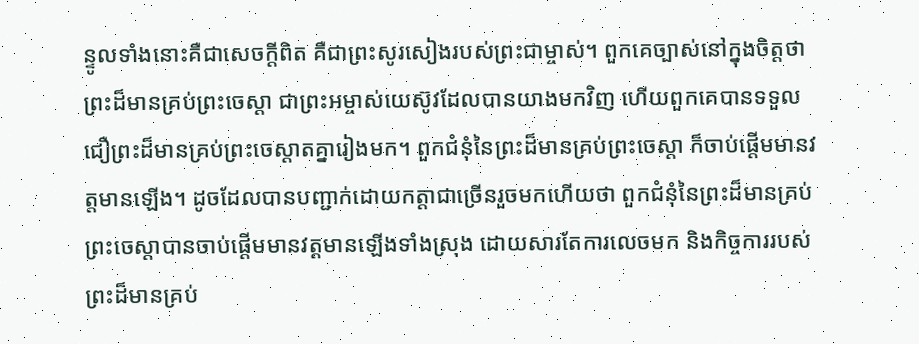ន្ទូលទាំងនោះគឺជាសេចក្ដីពិត គឺជាព្រះសូរសៀងរបស់ព្រះជាម្ចាស់។ ពួកគេច្បាស់នៅក្នុងចិត្តថា ព្រះដ៏មានគ្រប់ព្រះចេស្ដា ជាព្រះអម្ចាស់យេស៊ូវដែលបានយាងមកវិញ ហើយពួកគេបានទទួលជឿព្រះដ៏មានគ្រប់ព្រះចេស្ដាតគ្នារៀងមក។ ពួកជំនុំនៃព្រះដ៏មានគ្រប់ព្រះចេស្ដា ក៏ចាប់ផ្ដើមមានវត្តមានឡើង។ ដូចដែលបានបញ្ជាក់ដោយកត្តាជាច្រើនរួចមកហើយថា ពួកជំនុំនៃព្រះដ៏មានគ្រប់ព្រះចេស្ដាបានចាប់ផ្ដើមមានវត្តមានឡើងទាំងស្រុង ដោយសារតែការលេចមក និងកិច្ចការរបស់ព្រះដ៏មានគ្រប់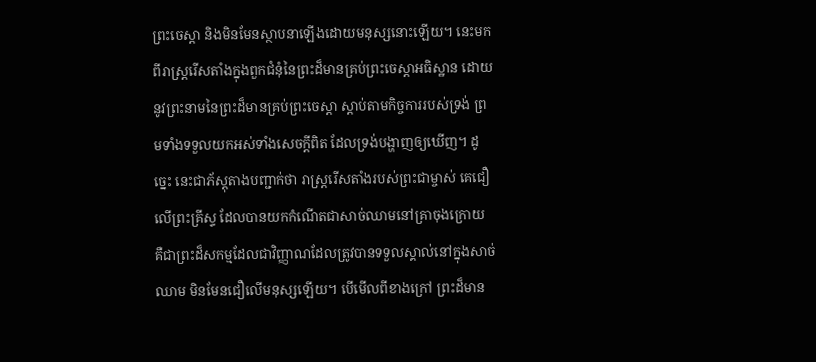ព្រះចេស្ដា និងមិនមែនស្ថាបនាឡើងដោយមនុស្សនោះឡើយ។ នេះមកពីរាស្ត្ររើសតាំងក្នុងពួកជំនុំនៃព្រះដ៏មានគ្រប់ព្រះចេស្ដាអធិស្ឋាន ដោយនូវព្រះនាមនៃព្រះដ៏មានគ្រប់ព្រះចេស្ដា ស្ដាប់តាមកិច្ចការរបស់ទ្រង់ ព្រមទាំងទទួលយកអស់ទាំងសេចក្ដីពិត ដែលទ្រង់បង្ហាញឲ្យឃើញ។ ដូច្នេះ នេះជាភ័ស្តុតាងបញ្ជាក់ថា រាស្ត្ររើសតាំងរបស់ព្រះជាម្ចាស់ គេជឿលើព្រះគ្រីស្ទ ដែលបានយកកំណើតជាសាច់ឈាមនៅគ្រាចុងក្រោយ គឺជាព្រះដ៏សកម្មដែលជាវិញ្ញាណដែលត្រូវបានទទួលស្គាល់នៅក្នុងសាច់ឈាម មិនមែនជឿលើមនុស្សឡើយ។ បើមើលពីខាងក្រៅ ព្រះដ៏មាន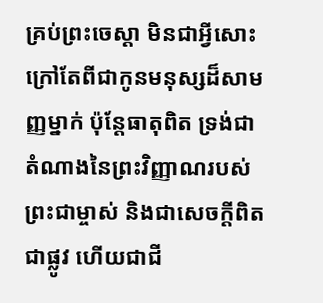គ្រប់ព្រះចេស្ដា មិនជាអ្វីសោះ ក្រៅតែពីជាកូនមនុស្សដ៏សាមញ្ញម្នាក់ ប៉ុន្តែធាតុពិត ទ្រង់ជាតំណាងនៃព្រះវិញ្ញាណរបស់ព្រះជាម្ចាស់ និងជាសេចក្ដីពិត ជាផ្លូវ ហើយជាជី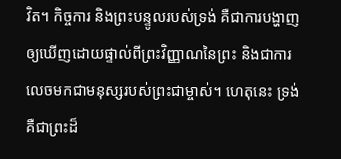វិត។ កិច្ចការ និងព្រះបន្ទូលរបស់ទ្រង់ គឺជាការបង្ហាញឲ្យឃើញដោយផ្ទាល់ពីព្រះវិញ្ញាណនៃព្រះ និងជាការលេចមកជាមនុស្សរបស់ព្រះជាម្ចាស់។ ហេតុនេះ ទ្រង់គឺជាព្រះដ៏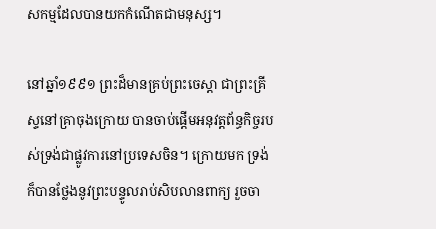សកម្មដែលបានយកកំណើតជាមនុស្ស។

នៅឆ្នាំ១៩៩១ ព្រះដ៏មានគ្រប់ព្រះចេស្ដា ជាព្រះគ្រីស្ទនៅគ្រាចុងក្រោយ បានចាប់ផ្ដើមអនុវត្តព័ន្ធកិច្ចរបស់ទ្រង់ជាផ្លូវការនៅប្រទេសចិន។ ក្រោយមក ទ្រង់ក៏បានថ្លែងនូវព្រះបន្ទូលរាប់សិបលានពាក្យ រួចចា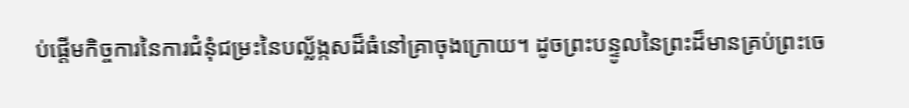ប់ផ្ដើមកិច្ចការនៃការជំនុំជម្រះនៃបល្ល័ង្កសដ៏ធំនៅគ្រាចុងក្រោយ។ ដូចព្រះបន្ទូលនៃព្រះដ៏មានគ្រប់ព្រះចេ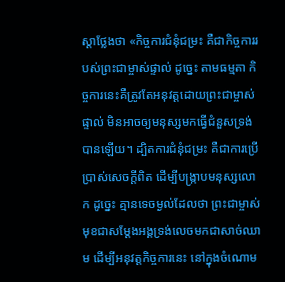ស្ដាថ្លែងថា «កិច្ចការជំនុំជម្រះ គឺជាកិច្ចការរបស់ព្រះជាម្ចាស់ផ្ទាល់ ដូច្នេះ តាមធម្មតា កិច្ចការនេះគឺត្រូវតែអនុវត្តដោយព្រះជាម្ចាស់ផ្ទាល់ មិនអាចឲ្យមនុស្សមកធ្វើជំនួសទ្រង់បានឡើយ។ ដ្បិតការជំនុំជម្រះ គឺជាការប្រើប្រាស់សេចក្ដីពិត ដើម្បីបង្ក្រាបមនុស្សលោក ដូច្នេះ គ្មានទេចម្ងល់ដែលថា ព្រះជាម្ចាស់មុខជាសម្ដែងអង្គទ្រង់លេចមកជាសាច់ឈាម ដើម្បីអនុវត្តកិច្ចការនេះ នៅក្នុងចំណោម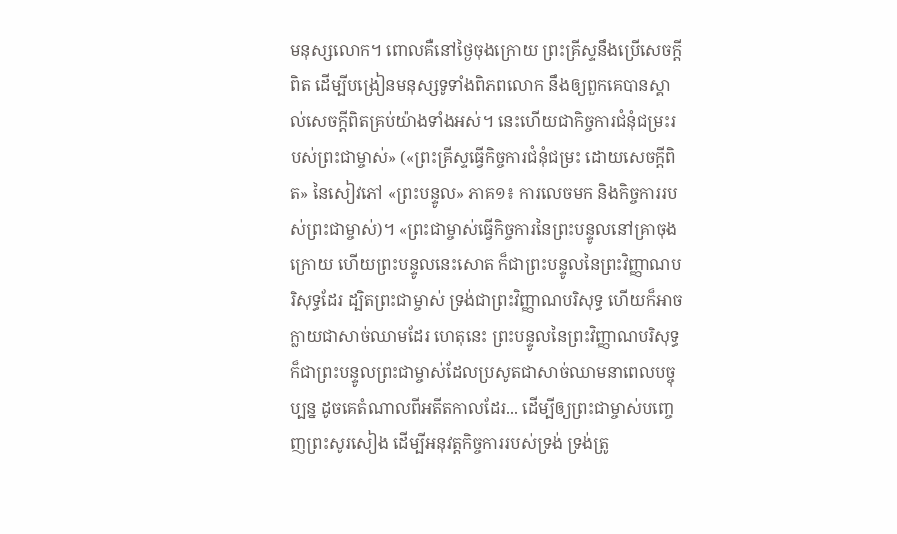មនុស្សលោក។ ពោលគឺនៅថ្ងៃចុងក្រោយ ព្រះគ្រីស្ទនឹងប្រើសេចក្ដីពិត ដើម្បីបង្រៀនមនុស្សទូទាំងពិភពលោក នឹងឲ្យពួកគេបានស្គាល់សេចក្ដីពិតគ្រប់យ៉ាងទាំងអស់។ នេះហើយជាកិច្ចការជំនុំជម្រះរបស់ព្រះជាម្ចាស់» («ព្រះគ្រីស្ទធ្វើកិច្ចការជំនុំជម្រះ ដោយសេចក្ដីពិត» នៃសៀវភៅ «ព្រះបន្ទូល» ភាគ១៖ ការលេចមក និងកិច្ចការរបស់ព្រះជាម្ចាស់)។ «ព្រះជាម្ចាស់ធ្វើកិច្ចការនៃព្រះបន្ទូលនៅគ្រាចុងក្រោយ ហើយព្រះបន្ទូលនេះសោត ក៏ជាព្រះបន្ទូលនៃព្រះវិញ្ញាណបរិសុទ្ធដែរ ដ្បិតព្រះជាម្ចាស់ ទ្រង់ជាព្រះវិញ្ញាណបរិសុទ្ធ ហើយក៏អាចក្លាយជាសាច់ឈាមដែរ ហេតុនេះ ព្រះបន្ទូលនៃព្រះវិញ្ញាណបរិសុទ្ធ ក៏ជាព្រះបន្ទូលព្រះជាម្ចាស់ដែលប្រសូតជាសាច់ឈាមនាពេលបច្ចុប្បន្ន ដូចគេតំណាលពីអតីតកាលដែរ... ដើម្បីឲ្យព្រះជាម្ចាស់បញ្ចេញព្រះសូរសៀង ដើម្បីអនុវត្តកិច្ចការរបស់ទ្រង់ ទ្រង់ត្រូ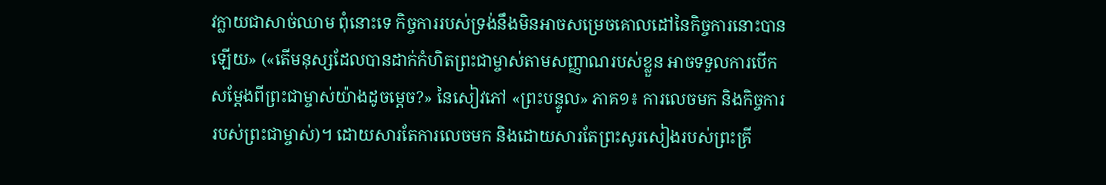វក្លាយជាសាច់ឈាម ពុំនោះទេ កិច្ចការរបស់ទ្រង់នឹងមិនអាចសម្រេចគោលដៅនៃកិច្ចការនោះបានឡើយ» («តើមនុស្សដែលបានដាក់កំហិតព្រះជាម្ចាស់តាមសញ្ញាណរបស់ខ្លួន អាចទទួលការបើកសម្ដែងពីព្រះជាម្ចាស់យ៉ាងដូចម្ដេច?» នៃសៀវភៅ «ព្រះបន្ទូល» ភាគ១៖ ការលេចមក និងកិច្ចការរបស់ព្រះជាម្ចាស់)។ ដោយសារតែការលេចមក និងដោយសារតែព្រះសូរសៀងរបស់ព្រះគ្រី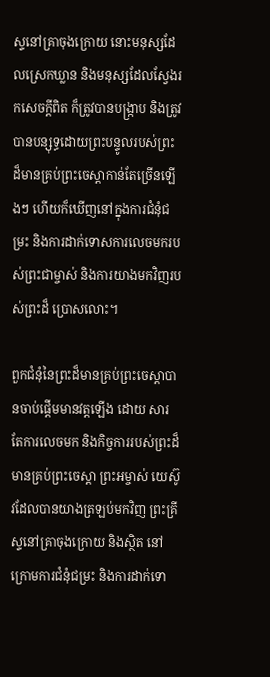ស្ទនៅគ្រាចុងក្រោយ នោះមនុស្សដែលស្រេកឃ្លាន និងមនុស្សដែលស្វែងរកសេចក្ដីពិត ក៏ត្រូវបានបង្ក្រាប និងត្រូវបានបន្សុទ្ធដោយព្រះបន្ទូលរបស់ព្រះដ៏មានគ្រប់ព្រះចេស្ដាកាន់តែច្រើនឡើងៗ ហើយក៏ឃើញនៅក្នុងការជំនុំជម្រះ និងការដាក់ទោសការលេចមករបស់ព្រះជាម្ចាស់ និងការយាងមកវិញរបស់ព្រះដ៏ ប្រោសលោះ។

ពួកជំនុំនៃព្រះដ៏មានគ្រប់ព្រះចេស្ដាបានចាប់ផ្ដើមមានវត្តឡើង ដោយ សារតែការលេចមក និងកិច្ចការរបស់ព្រះដ៏មានគ្រប់ព្រះចេស្ដា ព្រះអម្ចាស់ យេស៊ូវដែលបានយាងត្រឡប់មកវិញ ព្រះគ្រីស្ទនៅគ្រាចុងក្រោយ និងស្ថិត នៅក្រោមការជំនុំជម្រះ និងការដាក់ទោ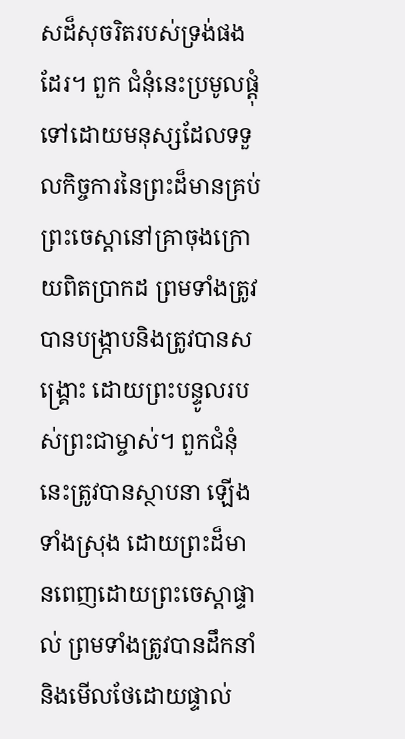សដ៏សុចរិតរបស់ទ្រង់ផងដែរ។ ពួក ជំនុំនេះប្រមូលផ្ដុំទៅដោយមនុស្សដែលទទួលកិច្ចការនៃព្រះដ៏មានគ្រប់ព្រះចេស្ដានៅគ្រាចុងក្រោយពិតប្រាកដ ព្រមទាំងត្រូវបានបង្ក្រាបនិងត្រូវបានសង្គ្រោះ ដោយព្រះបន្ទូលរបស់ព្រះជាម្ចាស់។ ពួកជំនុំនេះត្រូវបានស្ថាបនា ឡើងទាំងស្រុង ដោយព្រះដ៏មានពេញដោយព្រះចេស្ដាផ្ទាល់ ព្រមទាំងត្រូវបានដឹកនាំ និងមើលថែដោយផ្ទាល់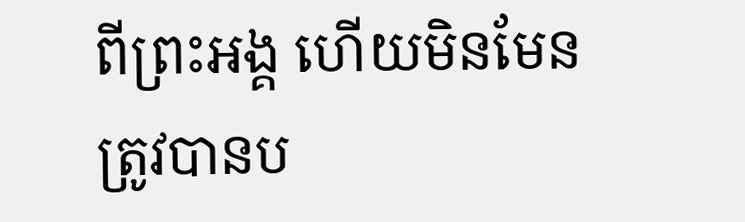ពីព្រះអង្គ ហើយមិនមែនត្រូវបានប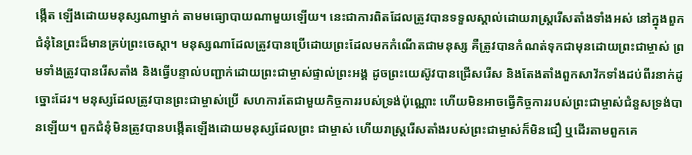ង្កើត ឡើងដោយមនុស្សណាម្នាក់ តាមមធ្យោបាយណាមួយឡើយ។ នេះជាការពិតដែលត្រូវបានទទួលស្គាល់ដោយរាស្ត្ររើសតាំងទាំងអស់ នៅក្នុងពួកជំនុំនៃព្រះដ៏មានគ្រប់ព្រះចេស្ដា។ មនុស្សណាដែលត្រូវបានប្រើដោយព្រះដែលមកកំណើតជាមនុស្ស គឺត្រូវបានកំណត់ទុកជាមុនដោយព្រះជាម្ចាស់ ព្រមទាំងត្រូវបានរើសតាំង និងធ្វើបន្ទាល់បញ្ជាក់ដោយព្រះជាម្ចាស់ផ្ទាល់ព្រះអង្គ ដូចព្រះយេស៊ូវបានជ្រើសរើស និងតែងតាំងពួកសាវ័កទាំងដប់ពីរនាក់ដូច្នោះដែរ។ មនុស្សដែលត្រូវបានព្រះជាម្ចាស់ប្រើ សហការតែជាមួយកិច្ចការរបស់ទ្រង់ប៉ុណ្ណោះ ហើយមិនអាចធ្វើកិច្ចការរបស់ព្រះជាម្ចាស់ជំនួសទ្រង់បានឡើយ។ ពួកជំនុំមិនត្រូវបានបង្កើតឡើងដោយមនុស្សដែលព្រះ ជាម្ចាស់ ហើយរាស្ត្ររើសតាំងរបស់ព្រះជាម្ចាស់ក៏មិនជឿ ឬដើរតាមពួកគេ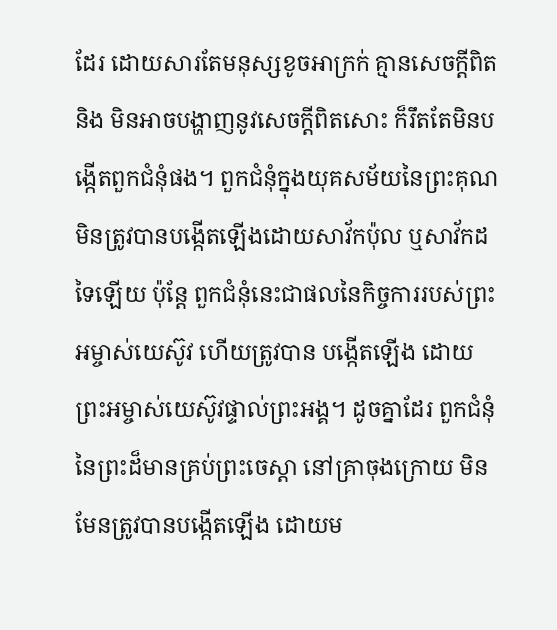ដែរ ដោយសារតែមនុស្សខូចអាក្រក់ គ្មានសេចក្ដីពិត និង មិនអាចបង្ហាញនូវសេចក្ដីពិតសោះ ក៏រឹតតែមិនបង្កើតពួកជំនុំផង។ ពួកជំនុំក្នុងយុគសម័យនៃព្រះគុណ មិនត្រូវបានបង្កើតឡើងដោយសាវ័កប៉ុល ឬសាវ័កដទៃឡើយ ប៉ុន្តែ ពួកជំនុំនេះជាផលនៃកិច្ចការរបស់ព្រះអម្ចាស់យេស៊ូវ ហើយត្រូវបាន បង្កើតឡើង ដោយព្រះអម្ចាស់យេស៊ូវផ្ទាល់ព្រះអង្គ។ ដូចគ្នាដែរ ពួកជំនុំនៃព្រះដ៏មានគ្រប់ព្រះចេស្ដា នៅគ្រាចុងក្រោយ មិនមែនត្រូវបានបង្កើតឡើង ដោយម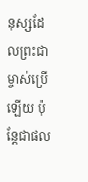នុស្សដែលព្រះជាម្ចាស់ប្រើឡើយ ប៉ុន្តែជាផល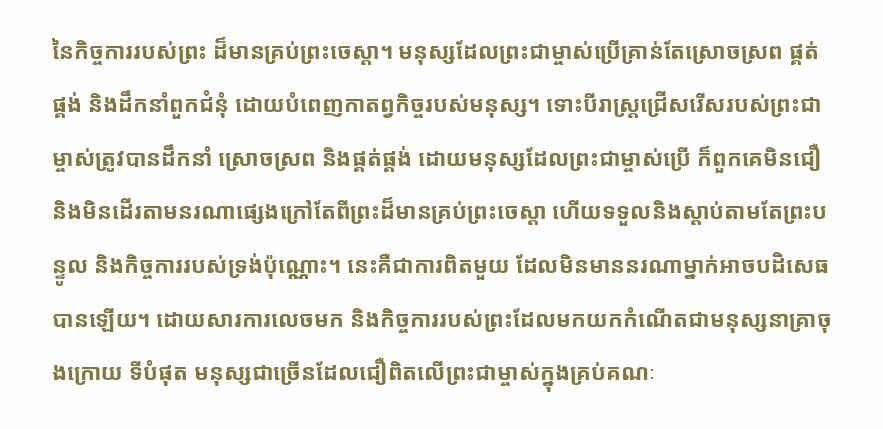នៃកិច្ចការរបស់ព្រះ ដ៏មានគ្រប់ព្រះចេស្ដា។ មនុស្សដែលព្រះជាម្ចាស់ប្រើគ្រាន់តែស្រោចស្រព ផ្គត់ផ្គង់ និងដឹកនាំពួកជំនុំ ដោយបំពេញកាតព្វកិច្ចរបស់មនុស្ស។ ទោះបីរាស្ត្រជ្រើសរើសរបស់ព្រះជាម្ចាស់ត្រូវបានដឹកនាំ ស្រោចស្រព និងផ្គត់ផ្គង់ ដោយមនុស្សដែលព្រះជាម្ចាស់ប្រើ ក៏ពួកគេមិនជឿ និងមិនដើរតាមនរណាផ្សេងក្រៅតែពីព្រះដ៏មានគ្រប់ព្រះចេស្ដា ហើយទទួលនិងស្ដាប់តាមតែព្រះបន្ទូល និងកិច្ចការរបស់ទ្រង់ប៉ុណ្ណោះ។ នេះគឺជាការពិតមួយ ដែលមិនមាននរណាម្នាក់អាចបដិសេធបានឡើយ។ ដោយសារការលេចមក និងកិច្ចការរបស់ព្រះដែលមកយកកំណើតជាមនុស្សនាគ្រាចុងក្រោយ ទីបំផុត មនុស្សជាច្រើនដែលជឿពិតលើព្រះជាម្ចាស់ក្នុងគ្រប់គណៈ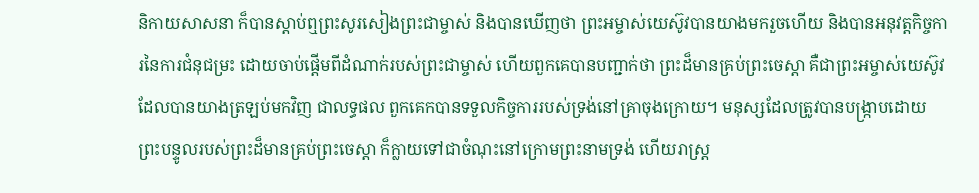និកាយសាសនា ក៏បានស្ដាប់ឮព្រះសូរសៀងព្រះជាម្ចាស់ និងបានឃើញថា ព្រះអម្ចាស់យេស៊ូវបានយាងមករួចហើយ និងបានអនុវត្តកិច្ចការនៃការជំនុជម្រះ ដោយចាប់ផ្ដើមពីដំណាក់របស់ព្រះជាម្ចាស់ ហើយពួកគេបានបញ្ជាក់ថា ព្រះដ៏មានគ្រប់ព្រះចេស្ដា គឺជាព្រះអម្ចាស់យេស៊ូវ ដែលបានយាងត្រឡប់មកវិញ ជាលទ្ធផល ពួកគេកបានទទួលកិច្ចការរបស់ទ្រង់នៅគ្រាចុងក្រោយ។ មនុស្សដែលត្រូវបានបង្ក្រាបដោយព្រះបន្ទូលរបស់ព្រះដ៏មានគ្រប់ព្រះចេស្ដា ក៏ក្លាយទៅជាចំណុះនៅក្រោមព្រះនាមទ្រង់ ហើយរាស្ត្រ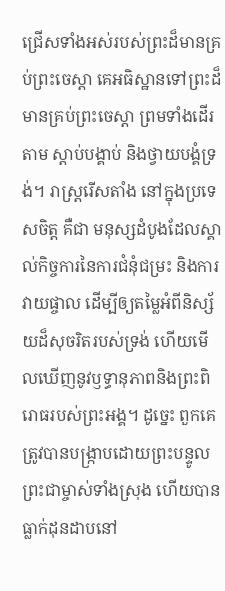ជ្រើសទាំងអស់របស់ព្រះដ៏មានគ្រប់ព្រះចេស្ដា គេអធិស្ឋានទៅព្រះដ៏មានគ្រប់ព្រះចេស្ដា ព្រមទាំងដើរតាម ស្ដាប់បង្គាប់ និងថ្វាយបង្គំទ្រង់។ រាស្ត្ររើសតាំង នៅក្នុងប្រទេសចិត្ត គឺជា មនុស្សដំបូងដែលស្គាល់កិច្ចការនៃការជំនុំជម្រះ និងការវាយផ្ចាល ដើម្បីឲ្យតម្លៃអំពីនិស្ស័យដ៏សុចរិតរបស់ទ្រង់ ហើយមើលឃើញនូវឫទ្ធានុភាពនិងព្រះពិរោធរបស់ព្រះអង្គ។ ដូច្នេះ ពួកគេត្រូវបានបង្ក្រាបដោយព្រះបន្ទូលព្រះជាម្ចាស់ទាំងស្រុង ហើយបានធ្លាក់ដុនដាបនៅ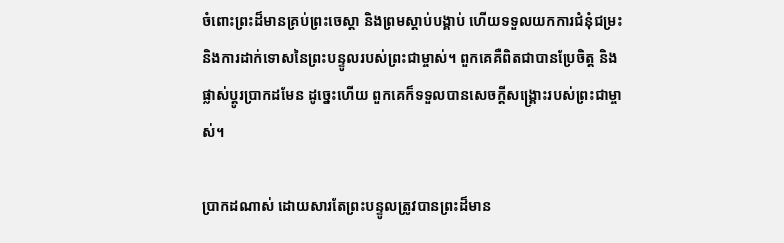ចំពោះព្រះដ៏មានគ្រប់ព្រះចេស្ដា និងព្រមស្ដាប់បង្គាប់ ហើយទទួលយកការជំនុំជម្រះ និងការដាក់ទោសនៃព្រះបន្ទូលរបស់ព្រះជាម្ចាស់។ ពួកគេគឺពិតជាបានប្រែចិត្ត និងផ្លាស់ប្ដូរប្រាកដមែន ដូច្នេះហើយ ពួកគេក៏ទទួលបានសេចក្ដីសង្គ្រោះរបស់ព្រះជាម្ចាស់។

ប្រាកដណាស់ ដោយសារតែព្រះបន្ទូលត្រូវបានព្រះដ៏មាន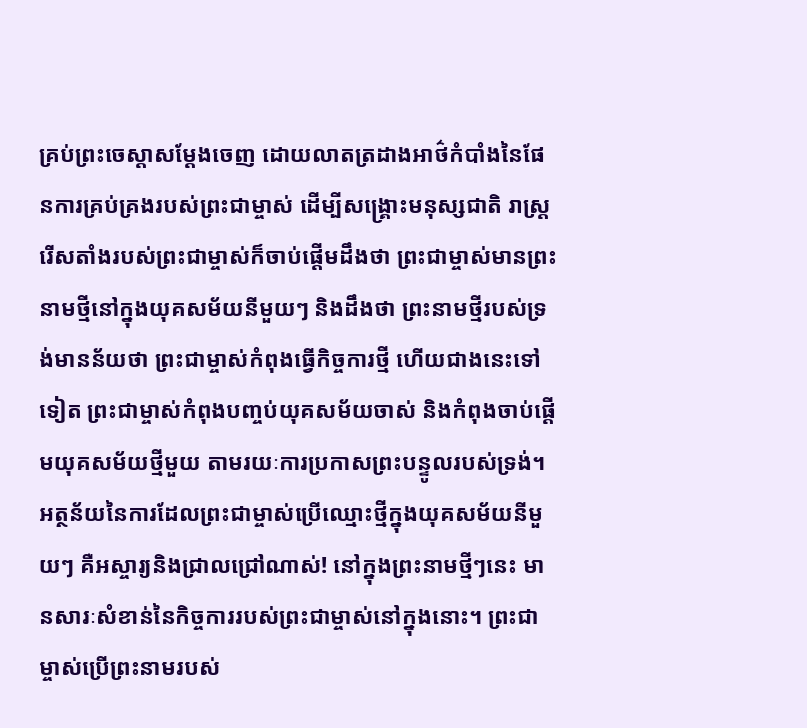គ្រប់ព្រះចេស្ដាសម្ដែងចេញ ដោយលាតត្រដាងអាថ៌កំបាំងនៃផែនការគ្រប់គ្រងរបស់ព្រះជាម្ចាស់ ដើម្បីសង្គ្រោះមនុស្សជាតិ រាស្ត្ររើសតាំងរបស់ព្រះជាម្ចាស់ក៏ចាប់ផ្ដើមដឹងថា ព្រះជាម្ចាស់មានព្រះនាមថ្មីនៅក្នុងយុគសម័យនីមួយៗ និងដឹងថា ព្រះនាមថ្មីរបស់ទ្រង់មានន័យថា ព្រះជាម្ចាស់កំពុងធ្វើកិច្ចការថ្មី ហើយជាងនេះទៅទៀត ព្រះជាម្ចាស់កំពុងបញ្ចប់យុគសម័យចាស់ និងកំពុងចាប់ផ្ដើមយុគសម័យថ្មីមួយ តាមរយៈការប្រកាសព្រះបន្ទូលរបស់ទ្រង់។ អត្ថន័យនៃការដែលព្រះជាម្ចាស់ប្រើឈ្មោះថ្មីក្នុងយុគសម័យនីមួយៗ គឺអស្ចារ្យនិងជ្រាលជ្រៅណាស់! នៅក្នុងព្រះនាមថ្មីៗនេះ មានសារៈសំខាន់នៃកិច្ចការរបស់ព្រះជាម្ចាស់នៅក្នុងនោះ។ ព្រះជាម្ចាស់ប្រើព្រះនាមរបស់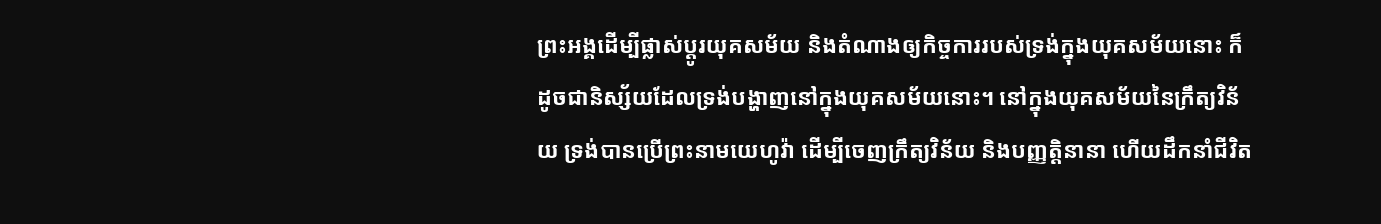ព្រះអង្គដើម្បីផ្លាស់ប្ដូរយុគសម័យ និងតំណាងឲ្យកិច្ចការរបស់ទ្រង់ក្នុងយុគសម័យនោះ ក៏ដូចជានិស្ស័យដែលទ្រង់បង្ហាញនៅក្នុងយុគសម័យនោះ។ នៅក្នុងយុគសម័យនៃក្រឹត្យវិន័យ ទ្រង់បានប្រើព្រះនាមយេហូវ៉ា ដើម្បីចេញក្រឹត្យវិន័យ និងបញ្ញត្តិនានា ហើយដឹកនាំជីវិត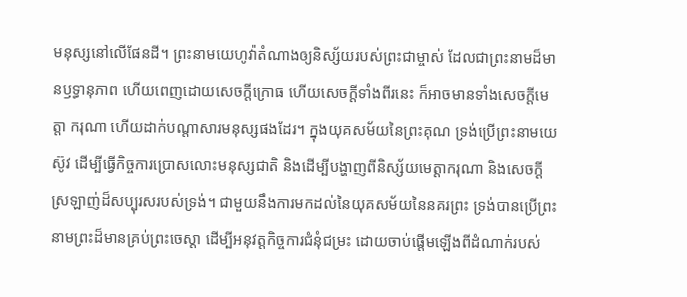មនុស្សនៅលើផែនដី។ ព្រះនាមយេហូវ៉ាតំណាងឲ្យនិស្ស័យរបស់ព្រះជាម្ចាស់ ដែលជាព្រះនាមដ៏មានឫទ្ធានុភាព ហើយពេញដោយសេចក្ដីក្រោធ ហើយសេចក្ដីទាំងពីរនេះ ក៏អាចមានទាំងសេចក្ដីមេត្តា ករុណា ហើយដាក់បណ្ដាសារមនុស្សផងដែរ។ ក្នុងយុគសម័យនៃព្រះគុណ ទ្រង់ប្រើព្រះនាមយេស៊ូវ ដើម្បីធ្វើកិច្ចការប្រោសលោះមនុស្សជាតិ និងដើម្បីបង្ហាញពីនិស្ស័យមេត្តាករុណា និងសេចក្ដីស្រឡាញ់ដ៏សប្បុរសរបស់ទ្រង់។ ជាមួយនឹងការមកដល់នៃយុគសម័យនៃនគរព្រះ ទ្រង់បានប្រើព្រះនាមព្រះដ៏មានគ្រប់ព្រះចេស្ដា ដើម្បីអនុវត្តកិច្ចការជំនុំជម្រះ ដោយចាប់ផ្ដើមឡើងពីដំណាក់របស់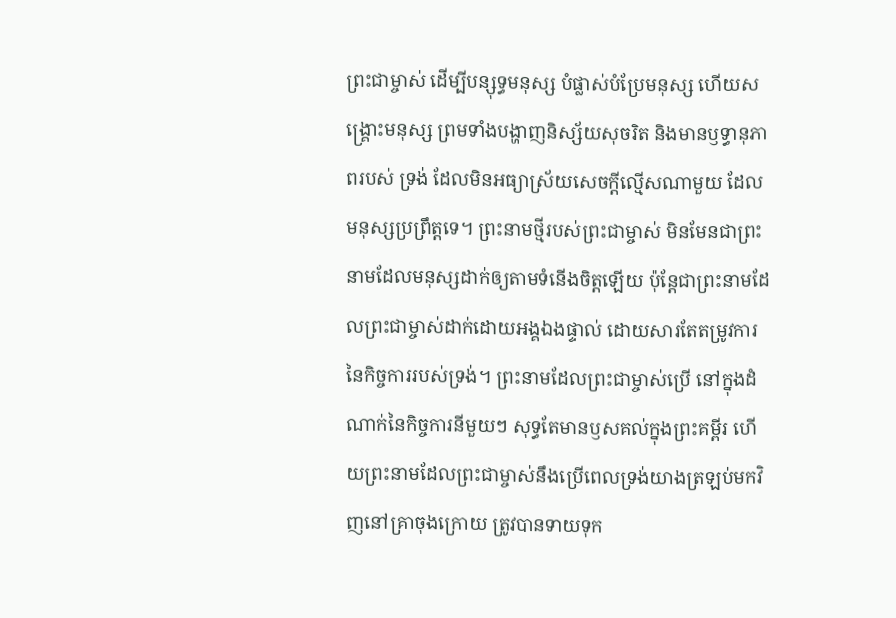ព្រះជាម្ចាស់ ដើម្បីបន្សុទ្ធមនុស្ស បំផ្លាស់បំប្រែមនុស្ស ហើយសង្គ្រោះមនុស្ស ព្រមទាំងបង្ហាញនិស្ស័យសុចរិត និងមានឫទ្ធានុភាពរបស់ ទ្រង់ ដែលមិនអធ្យាស្រ័យសេចក្ដីល្មើសណាមួយ ដែលមនុស្សប្រព្រឹត្តទេ។ ព្រះនាមថ្មីរបស់ព្រះជាម្ចាស់ មិនមែនជាព្រះនាមដែលមនុស្សដាក់ឲ្យតាមទំនើងចិត្តឡើយ ប៉ុន្តែជាព្រះនាមដែលព្រះជាម្ចាស់ដាក់ដោយអង្គឯងផ្ទាល់ ដោយសារតែតម្រូវការនៃកិច្ចការរបស់ទ្រង់។ ព្រះនាមដែលព្រះជាម្ចាស់ប្រើ នៅក្នុងដំណាក់នៃកិច្ចការនីមួយៗ សុទ្ធតែមានឫសគល់ក្នុងព្រះគម្ពីរ ហើយព្រះនាមដែលព្រះជាម្ចាស់នឹងប្រើពេលទ្រង់យាងត្រឡប់មកវិញនៅគ្រាចុងក្រោយ ត្រូវបានទាយទុក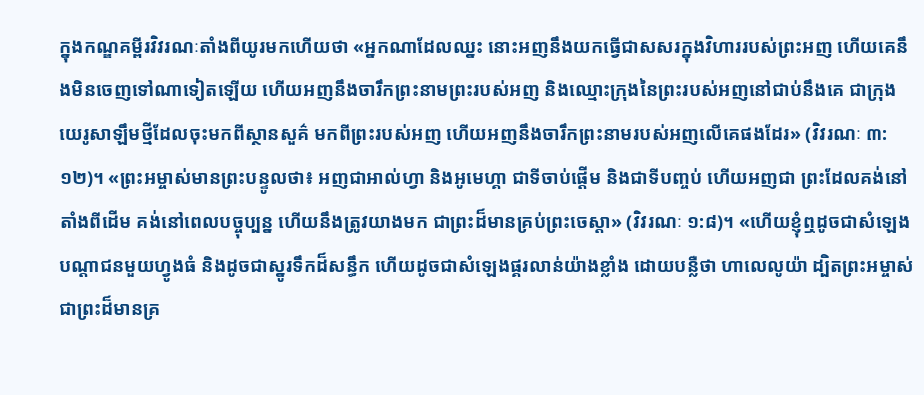ក្នុងកណ្ឌគម្ពីរវិវរណៈតាំងពីយូរមកហើយថា «អ្នកណាដែលឈ្នះ នោះអញនឹងយកធ្វើជាសសរក្នុងវិហាររបស់ព្រះអញ ហើយគេនឹងមិនចេញទៅណាទៀតឡើយ ហើយអញនឹងចារឹកព្រះនាមព្រះរបស់អញ និងឈ្មោះក្រុងនៃព្រះរបស់អញនៅជាប់នឹងគេ ជាក្រុងយេរូសាឡឹមថ្មីដែលចុះមកពីស្ថានសួគ៌ មកពីព្រះរបស់អញ ហើយអញនឹងចារឹកព្រះនាមរបស់អញលើគេផងដែរ» (វិវរណៈ ៣:១២)។ «ព្រះអម្ចាស់មានព្រះបន្ទូលថា៖ អញជាអាល់ហ្វា និងអូមេហ្គា ជាទីចាប់ផ្ដើម និងជាទីបញ្ចប់ ហើយអញជា ព្រះដែលគង់នៅតាំងពីដើម គង់នៅពេលបច្ចុប្បន្ន ហើយនឹងត្រូវយាងមក ជាព្រះដ៏មានគ្រប់ព្រះចេស្ដា» (វិវរណៈ ១:៨)។ «ហើយខ្ញុំឮដូចជាសំឡេង បណ្ដាជនមួយហ្វូងធំ និងដូចជាស្នូរទឹកដ៏សន្ធឹក ហើយដូចជាសំឡេងផ្គរលាន់យ៉ាងខ្លាំង ដោយបន្លឺថា ហាលេលូយ៉ា ដ្បិតព្រះអម្ចាស់ជាព្រះដ៏មានគ្រ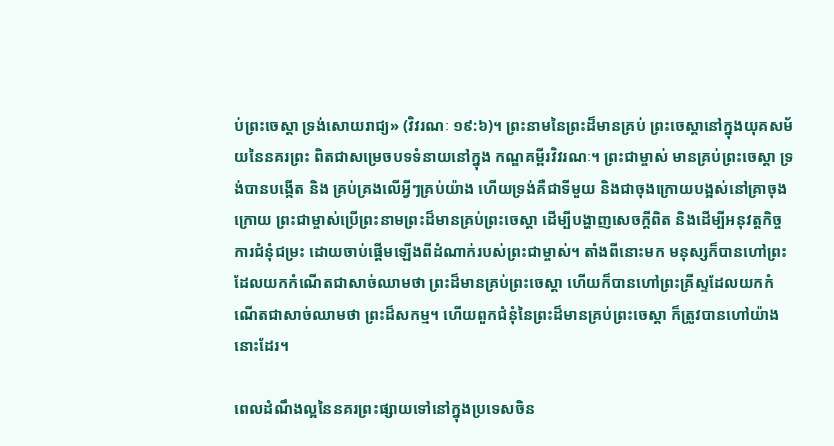ប់ព្រះចេស្ដា ទ្រង់សោយរាជ្យ» (វិវរណៈ ១៩:៦)។ ព្រះនាមនៃព្រះដ៏មានគ្រប់ ព្រះចេស្ដានៅក្នុងយុគសម័យនៃនគរព្រះ ពិតជាសម្រេចបទទំនាយនៅក្នុង កណ្ឌគម្ពីរវិវរណៈ។ ព្រះជាម្ចាស់ មានគ្រប់ព្រះចេស្ដា ទ្រង់បានបង្កើត និង គ្រប់គ្រងលើអ្វីៗគ្រប់យ៉ាង ហើយទ្រង់គឺជាទីមួយ និងជាចុងក្រោយបង្អស់នៅគ្រាចុងក្រោយ ព្រះជាម្ចាស់ប្រើព្រះនាមព្រះដ៏មានគ្រប់ព្រះចេស្ដា ដើម្បីបង្ហាញសេចក្ដីពិត និងដើម្បីអនុវត្តកិច្ចការជំនុំជម្រះ ដោយចាប់ផ្ដើមឡើងពីដំណាក់របស់ព្រះជាម្ចាស់។ តាំងពីនោះមក មនុស្សក៏បានហៅព្រះដែលយកកំណើតជាសាច់ឈាមថា ព្រះដ៏មានគ្រប់ព្រះចេស្ដា ហើយក៏បានហៅព្រះគ្រីស្ទដែលយកកំណើតជាសាច់ឈាមថា ព្រះដ៏សកម្ម។ ហើយពួកជំនុំនៃព្រះដ៏មានគ្រប់ព្រះចេស្ដា ក៏ត្រូវបានហៅយ៉ាងនោះដែរ។

ពេលដំណឹងល្អនៃនគរព្រះផ្សាយទៅនៅក្នុងប្រទេសចិន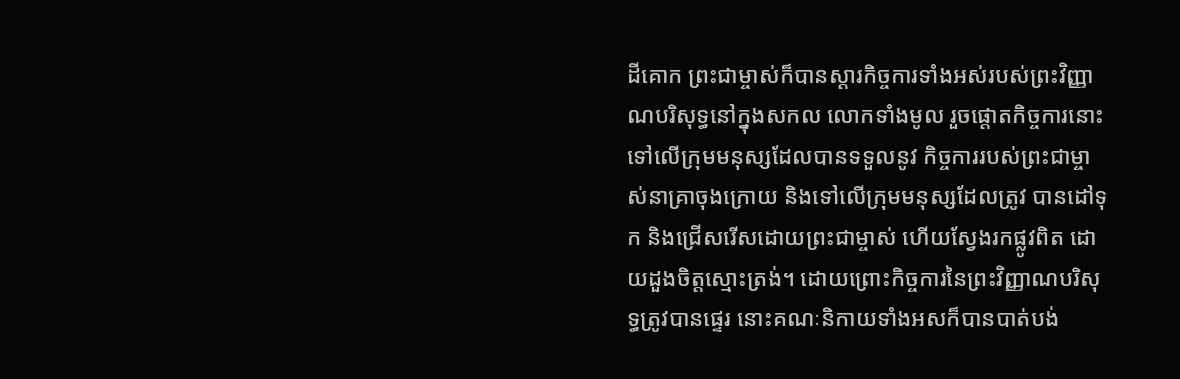ដីគោក ព្រះជាម្ចាស់ក៏បានស្ដារកិច្ចការទាំងអស់របស់ព្រះវិញ្ញាណបរិសុទ្ធនៅក្នុងសកល លោកទាំងមូល រួចផ្ដោតកិច្ចការនោះទៅលើក្រុមមនុស្សដែលបានទទួលនូវ កិច្ចការរបស់ព្រះជាម្ចាស់នាគ្រាចុងក្រោយ និងទៅលើក្រុមមនុស្សដែលត្រូវ បានដៅទុក និងជ្រើសរើសដោយព្រះជាម្ចាស់ ហើយស្វែងរកផ្លូវពិត ដោយដួងចិត្តស្មោះត្រង់។ ដោយព្រោះកិច្ចការនៃព្រះវិញ្ញាណបរិសុទ្ធត្រូវបានផ្ទេរ នោះគណៈនិកាយទាំងអសក៏បានបាត់បង់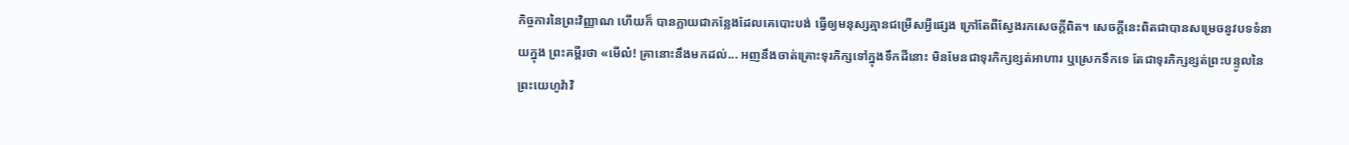កិច្ចការនៃព្រះវិញ្ញាណ ហើយក៏ បានក្លាយជាកន្លែងដែលគេបោះបង់ ធ្វើឲ្យមនុស្សគ្មានជម្រើសអ្វីផ្សេង ក្រៅតែពីស្វែងរកសេចក្ដីពិត។ សេចក្ដីនេះពិតជាបានសម្រេចនូវបទទំនាយក្នុង ព្រះគម្ពីរថា «មើល៎! គ្រានោះនឹងមកដល់... អញនឹងចាត់គ្រោះទុរភិក្សទៅក្នុងទឹកដីនោះ មិនមែនជាទុរភិក្សខ្សត់អាហារ ឬស្រេកទឹកទេ តែជាទុរភិក្សខ្សត់ព្រះបន្ទូលនៃព្រះយេហូវ៉ាវិ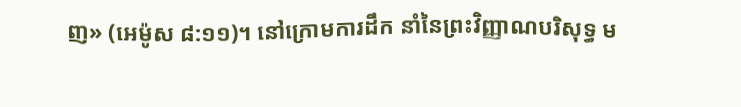ញ» (អេម៉ូស ៨:១១)។ នៅក្រោមការដឹក នាំនៃព្រះវិញ្ញាណបរិសុទ្ធ ម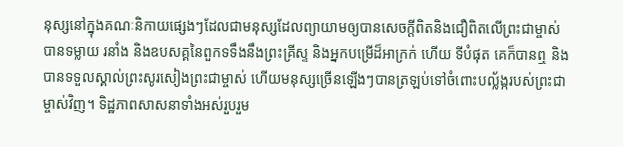នុស្សនៅក្នុងគណៈនិកាយផ្សេងៗដែលជាមនុស្សដែលព្យាយាមឲ្យបានសេចក្ដីពិតនិងជឿពិតលើព្រះជាម្ចាស់ បានទម្លាយ រនាំង និងឧបសគ្គនៃពួកទទឹងនឹងព្រះគ្រីស្ទ និងអ្នកបម្រើដ៏អាក្រក់ ហើយ ទីបំផុត គេក៏បានឮ និងបានទទួលស្គាល់ព្រះសូរសៀងព្រះជាម្ចាស់ ហើយមនុស្សច្រើនឡើងៗបានត្រឡប់ទៅចំពោះបល្ល័ង្ករបស់ព្រះជាម្ចាស់វិញ។ ទិដ្ឋភាពសាសនាទាំងអស់រួបរួម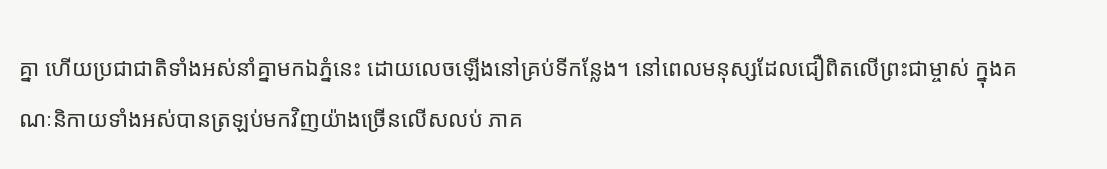គ្នា ហើយប្រជាជាតិទាំងអស់នាំគ្នាមកឯភ្នំនេះ ដោយលេចឡើងនៅគ្រប់ទីកន្លែង។ នៅពេលមនុស្សដែលជឿពិតលើព្រះជាម្ចាស់ ក្នុងគណៈនិកាយទាំងអស់បានត្រឡប់មកវិញយ៉ាងច្រើនលើសលប់ ភាគ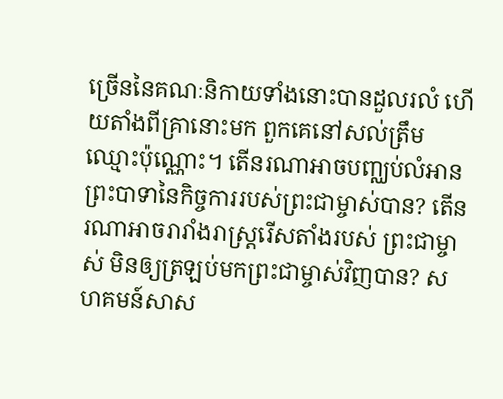ច្រើននៃគណៈនិកាយទាំងនោះបានដួលរលំ ហើយតាំងពីគ្រានោះមក ពួកគេនៅសល់ត្រឹមឈ្មោះប៉ុណ្ណោះ។ តើនរណាអាចបញ្ឈប់លំអានព្រះបាទានៃកិច្ចការរបស់ព្រះជាម្ចាស់បាន? តើនរណាអាចរារាំងរាស្ត្ររើសតាំងរបស់ ព្រះជាម្ចាស់ មិនឲ្យត្រឡប់មកព្រះជាម្ចាស់វិញបាន? សហគមន៍សាស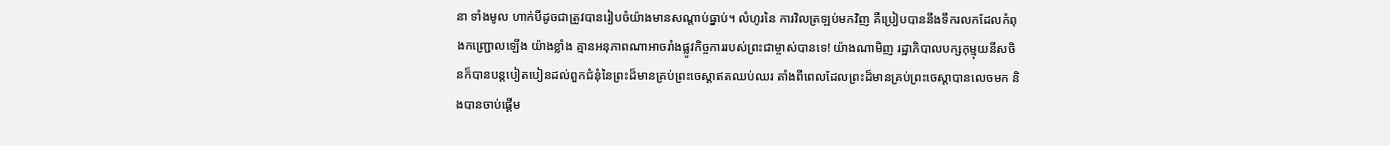នា ទាំងមូល ហាក់បីដូចជាត្រូវបានរៀបចំយ៉ាងមានសណ្ដាប់ធ្នាប់។ លំហូរនៃ ការវិលត្រឡប់មកវិញ គឺប្រៀបបាននឹងទឹករលកដែលកំពុងកញ្ជ្រោលឡើង យ៉ាងខ្លាំង គ្មានអនុភាពណាអាចរាំងផ្លូវកិច្ចការរបស់ព្រះជាម្ចាស់បានទេ! យ៉ាងណាមិញ រដ្ឋាភិបាលបក្សកុម្មុយនីសចិនក៏បានបន្តបៀតបៀនដល់ពួកជំនុំនៃព្រះដ៏មានគ្រប់ព្រះចេស្ដាឥតឈប់ឈរ តាំងពីពេលដែលព្រះដ៏មានគ្រប់ព្រះចេស្ដាបានលេចមក និងបានចាប់ផ្ដើម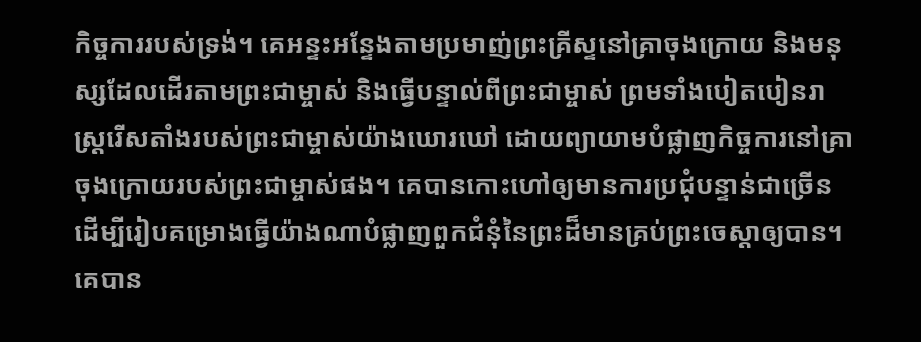កិច្ចការរបស់ទ្រង់។ គេអន្ទះអន្ទែងតាមប្រមាញ់ព្រះគ្រីស្ទនៅគ្រាចុងក្រោយ និងមនុស្សដែលដើរតាមព្រះជាម្ចាស់ និងធ្វើបន្ទាល់ពីព្រះជាម្ចាស់ ព្រមទាំងបៀតបៀនរាស្ត្ររើសតាំងរបស់ព្រះជាម្ចាស់យ៉ាងឃោរឃៅ ដោយព្យាយាមបំផ្លាញកិច្ចការនៅគ្រាចុងក្រោយរបស់ព្រះជាម្ចាស់ផង។ គេបានកោះហៅឲ្យមានការប្រជុំបន្ទាន់ជាច្រើន ដើម្បីរៀបគម្រោងធ្វើយ៉ាងណាបំផ្លាញពួកជំនុំនៃព្រះដ៏មានគ្រប់ព្រះចេស្ដាឲ្យបាន។ គេបាន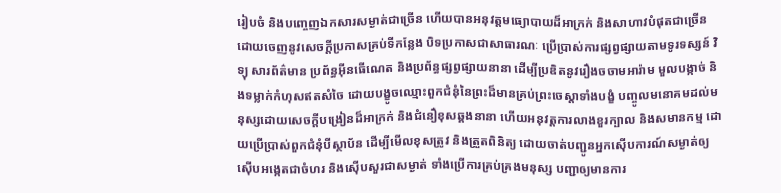រៀបចំ និងបញ្ចេញឯកសារសម្ងាត់ជាច្រើន ហើយបានអនុវត្តមធ្យោបាយដ៏អាក្រក់ និងសាហាវបំផុតជាច្រើន ដោយចេញនូវសេចក្ដីប្រកាសគ្រប់ទីកន្លែង បិទប្រកាសជាសាធារណៈ ប្រើប្រាស់ការផ្សព្វផ្សាយតាមទូរទស្សន៍ វិទ្យុ សារព័ត៌មាន ប្រព័ន្ធអ៊ីនធើណេត និងប្រព័ន្ធផ្សព្វផ្សាយនានា ដើម្បីប្រឌិតនូវរឿងចចាមអារ៉ាម មួលបង្កាច់ និងទម្លាក់កំហុសឥតសំចៃ ដោយបង្ខូចឈ្មោះពួកជំនុំនៃព្រះដ៏មានគ្រប់ព្រះចេស្ដាទាំងបង្ខំ បញ្ចូលមនោគមដល់មនុស្សដោយសេចក្ដីបង្រៀនដ៏អាក្រក់ និងជំនឿខុសឆ្គងនានា ហើយអនុវត្តការលាងខួរក្បាល និងសមានកម្ម ដោយប្រើប្រាស់ពួកជំនុំបីស្ថាប័ន ដើម្បីមើលខុសត្រូវ និងត្រួតពិនិត្យ ដោយចាត់បញ្ជូនអ្នកស៊ើបការណ៍សម្ងាត់ឲ្យស៊ើបអង្កេតជាចំហរ និងស៊ើបសួរជាសម្ងាត់ ទាំងប្រើការគ្រប់គ្រងមនុស្ស បញ្ជាឲ្យមានការ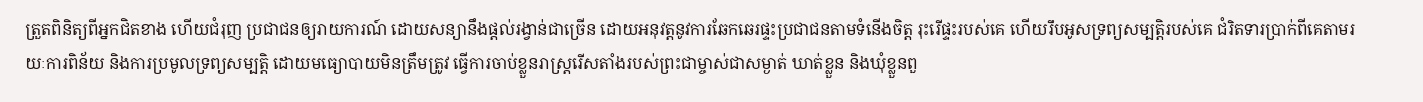ត្រួតពិនិត្យពីអ្នកជិតខាង ហើយជំរុញ ប្រជាជនឲ្យរាយការណ៍ ដោយសន្យានឹងផ្ដល់រង្វាន់ជាច្រើន ដោយអនុវត្តនូវការឆែកឆេរផ្ទះប្រជាជនតាមទំនើងចិត្ត រុះរើផ្ទះរបស់គេ ហើយរឹបអូសទ្រព្យសម្បត្តិរបស់គេ ជំរិតទារប្រាក់ពីគេតាមរយៈការពិន័យ និងការប្រមូលទ្រព្យសម្បត្តិ ដោយមធ្យោបាយមិនត្រឹមត្រូវ ធ្វើការចាប់ខ្លួនរាស្ត្ររើសតាំងរបស់ព្រះជាម្ចាស់ជាសម្ងាត់ ឃាត់ខ្លួន និងឃុំខ្លួនពួ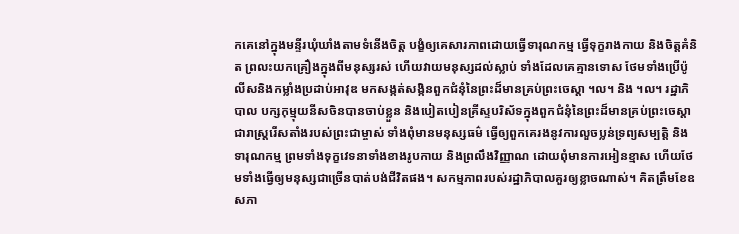កគេនៅក្នុងមន្ទីរឃុំឃាំងតាមទំនើងចិត្ត បង្ខំឲ្យគេសារភាពដោយធ្វើទារុណកម្ម ធ្វើទុក្ខរាងកាយ និងចិត្តគំនិត ព្រលះយកគ្រឿងក្នុងពីមនុស្សរស់ ហើយវាយមនុស្សដល់ស្លាប់ ទាំងដែលគេគ្មានទោស ថែមទាំងប្រើប៉ូលីសនិងកម្លាំងប្រដាប់អាវុឌ មកសង្កត់សង្កិនពួកជំនុំនៃព្រះដ៏មានគ្រប់ព្រះចេស្ដា ។ល។ និង ។ល។ រដ្ឋាភិបាល បក្សកុម្មុយនីសចិនបានចាប់ខ្លួន និងបៀតបៀនគ្រីស្ទបរិស័ទក្នុងពួកជំនុំនៃព្រះដ៏មានគ្រប់ព្រះចេស្ដា ជារាស្ត្ររើសតាំងរបស់ព្រះជាម្ចាស់ ទាំងពុំមានមនុស្សធម៌ ធ្វើឲ្យពួកគេរងនូវការលួចប្លន់ទ្រព្យសម្បត្តិ និងទារុណកម្ម ព្រមទាំងទុក្ខវេទនាទាំងខាងរូបកាយ និងព្រលឹងវិញ្ញាណ ដោយពុំមានការអៀនខ្មាស ហើយថែមទាំងធ្វើឲ្យមនុស្សជាច្រើនបាត់បង់ជីវិតផង។ សកម្មភាពរបស់រដ្ឋាភិបាលគួរឲ្យខ្លាចណាស់។ គិតត្រឹមខែឧសភា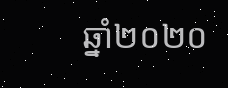ឆ្នាំ២០២០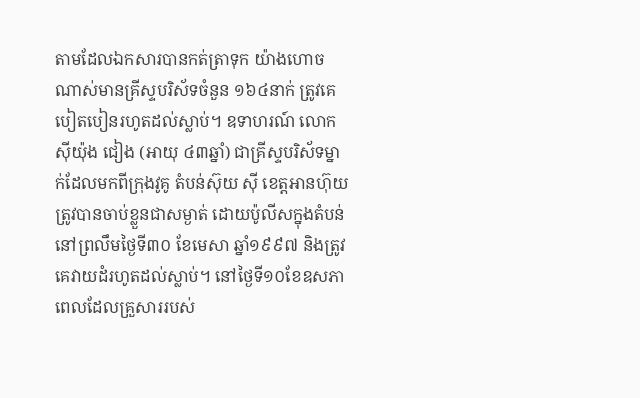តាមដែលឯកសារបានកត់ត្រាទុក យ៉ាងហោចណាស់មានគ្រីស្ទបរិស័ទចំនួន ១៦៤នាក់ ត្រូវគេបៀតបៀនរហូតដល់ស្លាប់។ ឧទាហរណ៍ លោក ស៊ីយ៉ុង ជៀង (អាយុ ៤៣ឆ្នាំ) ជាគ្រីស្ទបរិស័ទម្នាក់ដែលមកពីក្រុងវូគូ តំបន់ស៊ុយ ស៊ី ខេត្តអានហ៊ុយ ត្រូវបានចាប់ខ្លួនជាសម្ងាត់ ដោយប៉ូលីសក្នុងតំបន់ នៅព្រលឹមថ្ងៃទី៣០ ខែមេសា ឆ្នាំ១៩៩៧ និងត្រូវគេវាយដំរហូតដល់ស្លាប់។ នៅថ្ងៃទី១០ខែឧសភា ពេលដែលគ្រួសាររបស់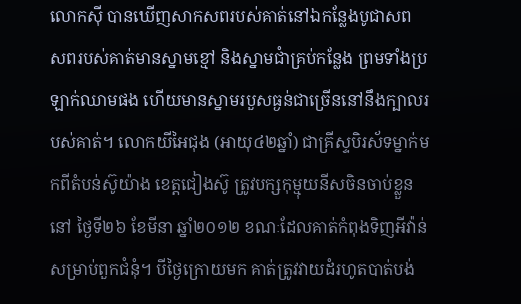លោកស៊ី បានឃើញសាកសពរបស់គាត់នៅឯកន្លែងបូជាសព សពរបស់គាត់មានស្នាមខ្មៅ និងស្នាមជាំគ្រប់កន្លែង ព្រមទាំងប្រឡាក់ឈាមផង ហើយមានស្នាមរបួសធ្ងន់ជាច្រើននៅនឹងក្បាលរបស់គាត់។ លោកយីអៃជុង (អាយុ៤២ឆ្នាំ) ជាគ្រីស្ទបិរស័ទម្នាក់មកពីតំបន់ស៊ូយ៉ាង ខេត្តជៀងស៊ូ ត្រូវបក្សកុម្មុយនីសចិនចាប់ខ្លួននៅ ថ្ងៃទី២៦ ខែមីនា ឆ្នាំ២០១២ ខណៈដែលគាត់កំពុងទិញអីវ៉ាន់សម្រាប់ពួកជំនុំ។ បីថ្ងៃក្រោយមក គាត់ត្រូវវាយដំរហូតបាត់បង់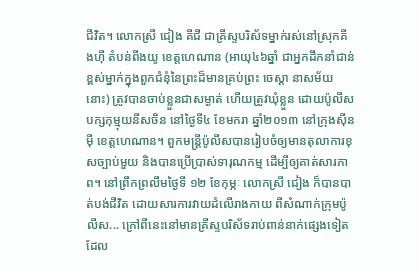ជីវិត។ លោកស្រី ជៀង គីជី ជាគ្រីស្ទបរិស័ទម្នាក់រស់នៅស្រុកគីងហ៊ី តំបន់ពីងយូ ខេត្តហេណាន (អាយុ៤៦ឆ្នាំ ជាអ្នកដឹកនាំជាន់ខ្ពស់ម្នាក់ក្នុងពួកជំនុំនៃព្រះដ៏មានគ្រប់ព្រះ ចេស្ដា នាសម័យនោះ) ត្រូវបានចាប់ខ្លួនជាសម្ងាត់ ហើយត្រូវឃុំខ្លួន ដោយប៉ូលីសបក្សកុម្មុយនីសចិន នៅថ្ងៃទី៤ ខែមករា ឆ្នាំ២០១៣ នៅក្រុងស៊ីនម៉ី ខេត្តហេណាន។ ពួកមន្ត្រីប៉ូលីសបានរៀបចំឲ្យមានតុលាការខុសច្បាប់មួយ និងបានប្រើប្រាស់ទារុណកម្ម ដើម្បីឲ្យគាត់សារភាព។ នៅព្រឹកព្រលឹមថ្ងៃទី ១២ ខែកុម្ភៈ លោកស្រី ជៀង ក៏បានបាត់បង់ជីវិត ដោយសារការវាយដំលើរាងកាយ ពីសំណាក់ក្រុមប៉ូលីស... ក្រៅពីនេះនៅមានគ្រីស្ទបរិស័ទរាប់ពាន់នាក់ផ្សេងទៀតដែល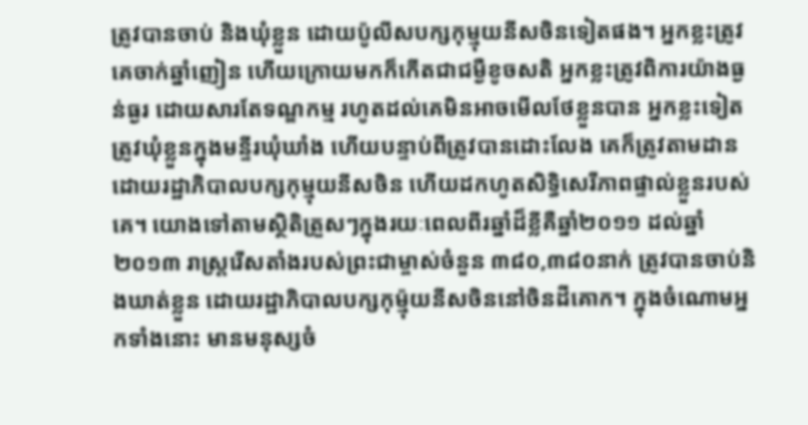ត្រូវបានចាប់ និងឃុំខ្លួន ដោយប៉ូលីសបក្សកុម្មុយនីសចិនទៀតផង។ អ្នកខ្លះត្រូវគេចាក់ឆ្នាំញៀន ហើយក្រោយមកក៏កើតជាជម្ងឺខូចសតិ អ្នកខ្លះត្រូវពិការយ៉ាងធ្ងន់ធ្ងរ ដោយសារតែទណ្ឌកម្ម រហូតដល់គេមិនអាចមើលថែខ្លួនបាន អ្នកខ្លះទៀតត្រូវឃុំខ្លួនក្នុងមន្ទីរឃុំឃាំង ហើយបន្ទាប់ពីត្រូវបានដោះលែង គេក៏ត្រូវតាមដានដោយរដ្ឋាភិបាលបក្សកុម្មុយនីសចិន ហើយដកហូតសិទ្ធិសេរីភាពផ្ទាល់ខ្លួនរបស់គេ។ យោងទៅតាមស្ថិតិត្រួសៗក្នុងរយៈពេលពីរឆ្នាំដ៏ខ្លីគឺឆ្នាំ២០១១ ដល់ឆ្នាំ២០១៣ រាស្ត្ររើសតាំងរបស់ព្រះជាម្ចាស់ចំនួន ៣៨០,៣៨០នាក់ ត្រូវបានចាប់និងឃាត់ខ្លួន ដោយរដ្ឋាភិបាលបក្សកុម្ម៉ុយនីសចិននៅចិនដីគោក។ ក្នុងចំណោមអ្នកទាំងនោះ មានមនុស្សចំ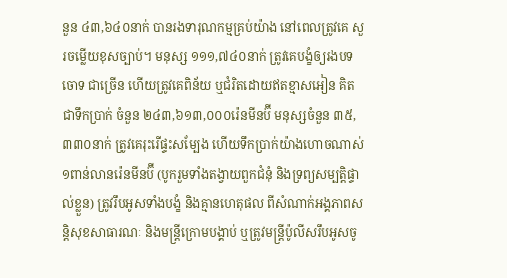នួន ៤៣,៦៤០នាក់ បានរងទារុណកម្មគ្រប់យ៉ាង នៅពេលត្រូវគេ សួរចម្លើយខុសច្បាប់។ មនុស្ស ១១១,៧៤០នាក់ ត្រូវគេបង្ខំឲ្យរងបទចោទ ជាច្រើន ហើយត្រូវគេពិន័យ ឬជំរិតដោយឥតខ្មាសអៀន គិតជាទឹកប្រាក់ ចំនួន ២៤៣,៦១៣,០០០រ៉េនមីនប៊ី មនុស្សចំនួន ៣៥,៣៣០នាក់ ត្រូវគេរុះរើផ្ទះសម្បែង ហើយទឹកប្រាក់យ៉ាងហោចណាស់ ១ពាន់លានរ៉េនមីនប៊ី (បូករួមទាំងតង្វាយពួកជំនុំ និងទ្រព្យសម្បត្តិផ្ទាល់ខ្លួន) ត្រូវរឹបអូសទាំងបង្ខំ និងគ្មានហេតុផល ពីសំណាក់អង្គភាពសន្តិសុខសាធារណៈ និងមន្ត្រីក្រោមបង្គាប់ ឬត្រូវមន្ត្រីប៉ូលីសរឹបអូសចូ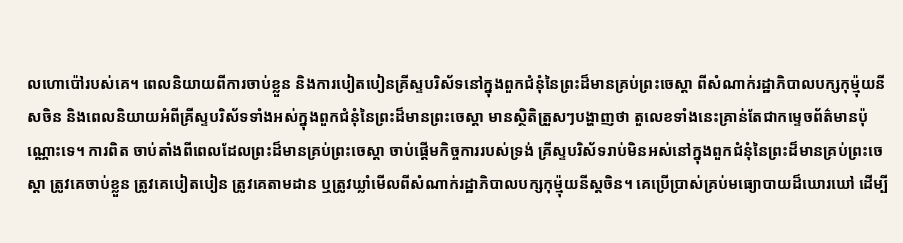លហោប៉ៅរបស់គេ។ ពេលនិយាយពីការចាប់ខ្លួន និងការបៀតបៀនគ្រីស្ទបរិស័ទនៅក្នុងពួកជំនុំនៃព្រះដ៏មានគ្រប់ព្រះចេស្ដា ពីសំណាក់រដ្ឋាភិបាលបក្សកុម្ម៉ុយនីសចិន និងពេលនិយាយអំពីគ្រីស្ទបរិស័ទទាំងអស់ក្នុងពួកជំនុំនៃព្រះដ៏មានព្រះចេស្ដា មានស្ថិតិត្រួសៗបង្ហាញថា តួលេខទាំងនេះគ្រាន់តែជាកម្ទេចព័ត៌មានប៉ុណ្ណោះទេ។ ការពិត ចាប់តាំងពីពេលដែលព្រះដ៏មានគ្រប់ព្រះចេស្ដា ចាប់ផ្ដើមកិច្ចការរបស់ទ្រង់ គ្រីស្ទបរិស័ទរាប់មិនអស់នៅក្នុងពួកជំនុំនៃព្រះដ៏មានគ្រប់ព្រះចេស្ដា ត្រូវគេចាប់ខ្លួន ត្រូវគេបៀតបៀន ត្រូវគេតាមដាន ឬត្រូវឃ្លាំមើលពីសំណាក់រដ្ឋាភិបាលបក្សកុម្ម៉ុយនីស្តចិន។ គេប្រើប្រាស់គ្រប់មធ្យោបាយដ៏ឃោរឃៅ ដើម្បី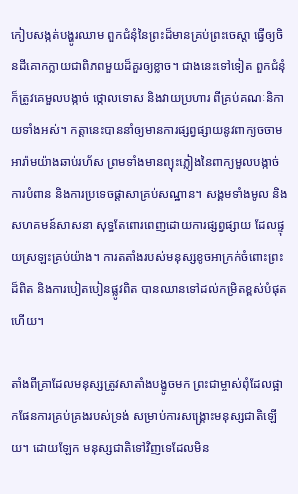កៀបសង្កត់បង្ហូរឈាម ពួកជំនុំនៃព្រះដ៏មានគ្រប់ព្រះចេស្ដា ធ្វើឲ្យចិនដីគោកក្លាយជាពិភពមួយដ៏គួរឲ្យខ្លាច។ ជាងនេះទៅទៀត ពួកជំនុំក៏ត្រូវគេមួលបង្កាច់ ថ្កោលទោស និងវាយប្រហារ ពីគ្រប់គណៈនិកាយទាំងអស់។ កត្តានេះបាននាំឲ្យមានការផ្សព្វផ្សាយនូវពាក្យចចាមអារ៉ាមយ៉ាងឆាប់រហ័ស ព្រមទាំងមានព្យុះភ្លៀងនៃពាក្យមួលបង្កាច់ ការបំពាន និងការប្រទេចផ្ដាសាគ្រប់សណ្ឋាន។ សង្គមទាំងមូល និងសហគមន៍សាសនា សុទ្ធតែពោរពេញដោយការផ្សព្វផ្សាយ ដែលផ្ទុយស្រឡះគ្រប់យ៉ាង។ ការតតាំងរបស់មនុស្សខូចអាក្រក់ចំពោះព្រះដ៏ពិត និងការបៀតបៀនផ្លូវពិត បានឈានទៅដល់កម្រិតខ្ពស់បំផុតហើយ។

តាំងពីគ្រាដែលមនុស្សត្រូវសាតាំងបង្ខូចមក ព្រះជាម្ចាស់ពុំដែលផ្អាកផែនការគ្រប់គ្រងរបស់ទ្រង់ សម្រាប់ការសង្គ្រោះមនុស្សជាតិឡើយ។ ដោយឡែក មនុស្សជាតិទៅវិញទេដែលមិន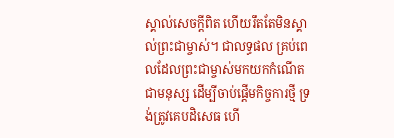ស្គាល់សេចក្ដីពិត ហើយរឹតតែមិនស្គាល់ព្រះជាម្ចាស់។ ជាលទ្ធផល គ្រប់ពេលដែលព្រះជាម្ចាស់មកយកកំណើតជាមនុស្ស ដើម្បីចាប់ផ្ដើមកិច្ចការថ្មី ទ្រង់ត្រូវគេបដិសេធ ហើ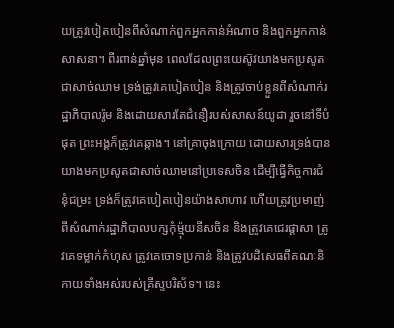យត្រូវបៀតបៀនពីសំណាក់ពួកអ្នកកាន់អំណាច និងពួកអ្នកកាន់សាសនា។ ពីរពាន់ឆ្នាំមុន ពេលដែលព្រះយេស៊ូវយាងមកប្រសូតជាសាច់ឈាម ទ្រង់ត្រូវគេបៀតបៀន និងត្រូវចាប់ខ្លួនពីសំណាក់រដ្ឋាភិបាលរ៉ូម និងដោយសារតែជំនឿរបស់សាសន៍យូដា រួចនៅទីបំផុត ព្រះអង្គក៏ត្រូវគេឆ្កាង។ នៅគ្រាចុងក្រោយ ដោយសារទ្រង់បានយាងមកប្រសូតជាសាច់ឈាមនៅប្រទេសចិន ដើម្បីធ្វើកិច្ចការជំនុំជម្រះ ទ្រង់ក៏ត្រូវគេបៀតបៀនយ៉ាងសាហាវ ហើយត្រូវប្រមាញ់ពីសំណាក់រដ្ឋាភិបាលបក្សកុំម្ម៉ុយនីសចិន និងត្រូវគេជេរផ្ដាសា ត្រូវគេទម្លាក់កំហុស ត្រូវគេចោទប្រកាន់ និងត្រូវបដិសេធពីគណៈនិកាយទាំងអស់របស់គ្រីស្ទបរិស័ទ។ នេះ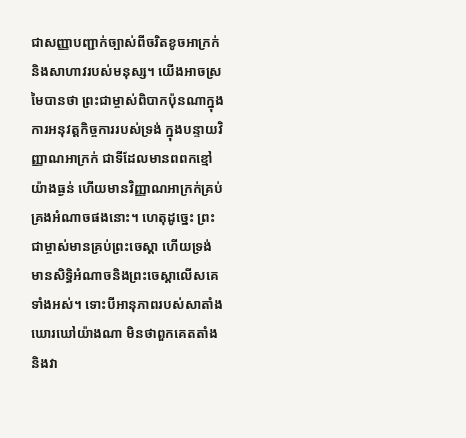ជាសញ្ញាបញ្ជាក់ច្បាស់ពីចរិតខូចអាក្រក់ និងសាហាវរបស់មនុស្ស។ យើងអាចស្រមៃបានថា ព្រះជាម្ចាស់ពិបាកប៉ុនណាក្នុងការអនុវត្តកិច្ចការរបស់ទ្រង់ ក្នុងបន្ទាយវិញ្ញាណអាក្រក់ ជាទីដែលមានពពកខ្មៅយ៉ាងធ្ងន់ ហើយមានវិញ្ញាណអាក្រក់គ្រប់គ្រងអំណាចផងនោះ។ ហេតុដូច្នេះ ព្រះជាម្ចាស់មានគ្រប់ព្រះចេស្ដា ហើយទ្រង់មានសិទ្ធិអំណាចនិងព្រះចេស្ដាលើសគេទាំងអស់។ ទោះបីអានុភាពរបស់សាតាំងឃោរឃៅយ៉ាងណា មិនថាពួកគេតតាំងនិងវា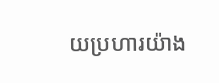យប្រហារយ៉ាង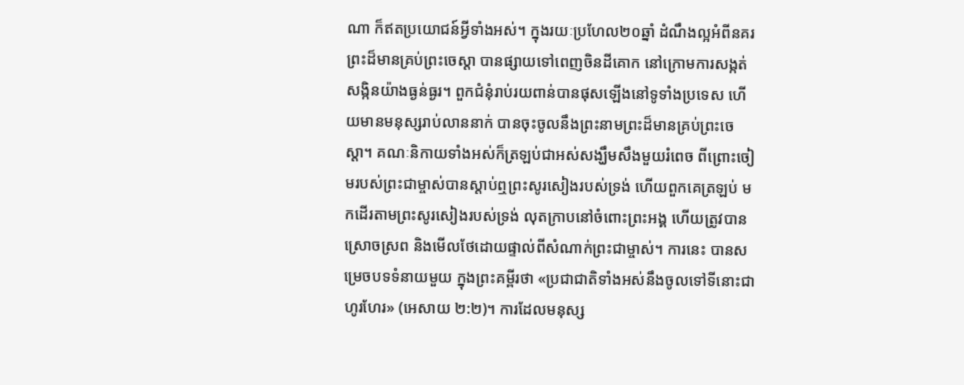ណា ក៏ឥតប្រយោជន៍អ្វីទាំងអស់។ ក្នុងរយៈប្រហែល២០ឆ្នាំ ដំណឹងល្អអំពីនគរព្រះដ៏មានគ្រប់ព្រះចេស្ដា បានផ្សាយទៅពេញចិនដីគោក នៅក្រោមការសង្កត់សង្កិនយ៉ាងធ្ងន់ធ្ងរ។ ពួកជំនុំរាប់រយពាន់បានផុសឡើងនៅទូទាំងប្រទេស ហើយមានមនុស្សរាប់លាននាក់ បានចុះចូលនឹងព្រះនាមព្រះដ៏មានគ្រប់ព្រះចេស្ដា។ គណៈនិកាយទាំងអស់ក៏ត្រឡប់ជាអស់សង្ឃឹមសឹងមួយរំពេច ពីព្រោះចៀមរបស់ព្រះជាម្ចាស់បានស្ដាប់ឮព្រះសូរសៀងរបស់ទ្រង់ ហើយពួកគេត្រឡប់ មកដើរតាមព្រះសូរសៀងរបស់ទ្រង់ លុតក្រាបនៅចំពោះព្រះអង្គ ហើយត្រូវបានស្រោចស្រព និងមើលថែដោយផ្ទាល់ពីសំណាក់ព្រះជាម្ចាស់។ ការនេះ បានសម្រេចបទទំនាយមួយ ក្នុងព្រះគម្ពីរថា «ប្រជាជាតិទាំងអស់នឹងចូលទៅទីនោះជាហូរហែរ» (អេសាយ ២:២)។ ការដែលមនុស្ស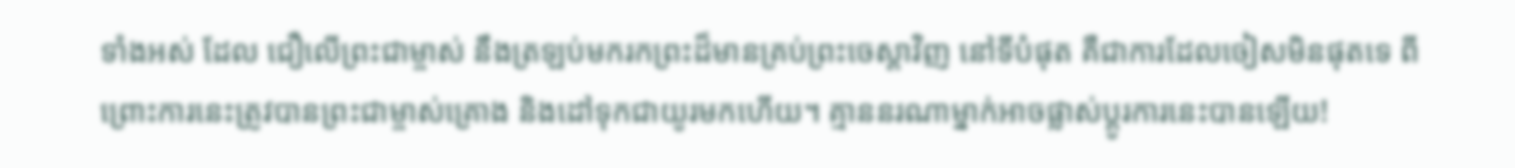ទាំងអស់ ដែល ជឿលើព្រះជាម្ចាស់ នឹងត្រឡប់មករកព្រះដ៏មានគ្រប់ព្រះចេស្ដាវិញ នៅទីបំផុត គឺជាការដែលចៀសមិនផុតទេ ពីព្រោះការនេះត្រូវបានព្រះជាម្ចាស់គ្រោង និងដៅទុកជាយូរមកហើយ។ គ្មាននរណាម្នាក់អាចផ្លាស់ប្ដូរការនេះបានឡើយ!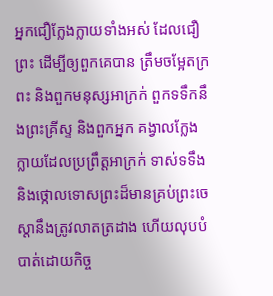អ្នកជឿក្លែងក្លាយទាំងអស់ ដែលជឿព្រះ ដើម្បីឲ្យពួកគេបាន ត្រឹមចម្អែតក្រពះ និងពួកមនុស្សអាក្រក់ ពួកទទឹកនឹងព្រះគ្រីស្ទ និងពួកអ្នក គង្វាលក្លែងក្លាយដែលប្រព្រឹត្តអាក្រក់ ទាស់ទទឹង និងថ្កោលទោសព្រះដ៏មានគ្រប់ព្រះចេស្ដានឹងត្រូវលាតត្រដាង ហើយលុបបំបាត់ដោយកិច្ច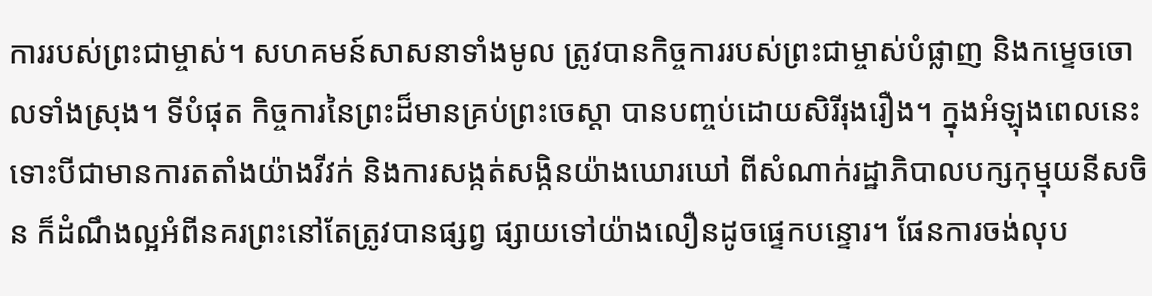ការរបស់ព្រះជាម្ចាស់។ សហគមន៍សាសនាទាំងមូល ត្រូវបានកិច្ចការរបស់ព្រះជាម្ចាស់បំផ្លាញ និងកម្ទេចចោលទាំងស្រុង។ ទីបំផុត កិច្ចការនៃព្រះដ៏មានគ្រប់ព្រះចេស្ដា បានបញ្ចប់ដោយសិរីរុងរឿង។ ក្នុងអំឡុងពេលនេះ ទោះបីជាមានការតតាំងយ៉ាងវីវក់ និងការសង្កត់សង្កិនយ៉ាងឃោរឃៅ ពីសំណាក់រដ្ឋាភិបាលបក្សកុម្មុយនីសចិន ក៏ដំណឹងល្អអំពីនគរព្រះនៅតែត្រូវបានផ្សព្វ ផ្សាយទៅយ៉ាងលឿនដូចផ្ទេកបន្ទោរ។ ផែនការចង់លុប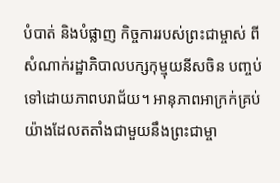បំបាត់ និងបំផ្លាញ កិច្ចការរបស់ព្រះជាម្ចាស់ ពីសំណាក់រដ្ឋាភិបាលបក្សកុម្មុយនីសចិន បញ្ចប់ទៅដោយភាពបរាជ័យ។ អានុភាពអាក្រក់គ្រប់យ៉ាងដែលតតាំងជាមួយនឹងព្រះជាម្ចា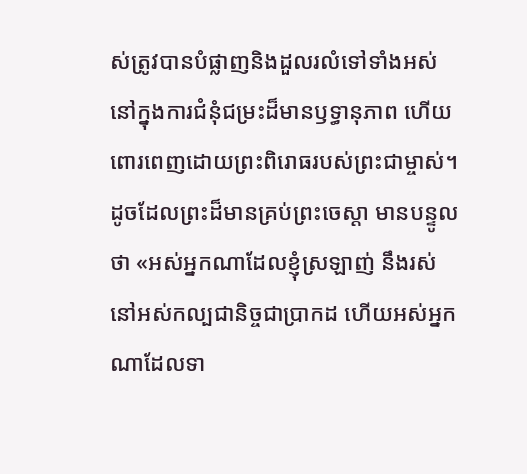ស់ត្រូវបានបំផ្លាញនិងដួលរលំទៅទាំងអស់ នៅក្នុងការជំនុំជម្រះដ៏មានឫទ្ធានុភាព ហើយពោរពេញដោយព្រះពិរោធរបស់ព្រះជាម្ចាស់។ ដូចដែលព្រះដ៏មានគ្រប់ព្រះចេស្ដា មានបន្ទូលថា «អស់អ្នកណាដែលខ្ញុំស្រឡាញ់ នឹងរស់នៅអស់កល្បជានិច្ចជាប្រាកដ ហើយអស់អ្នកណាដែលទា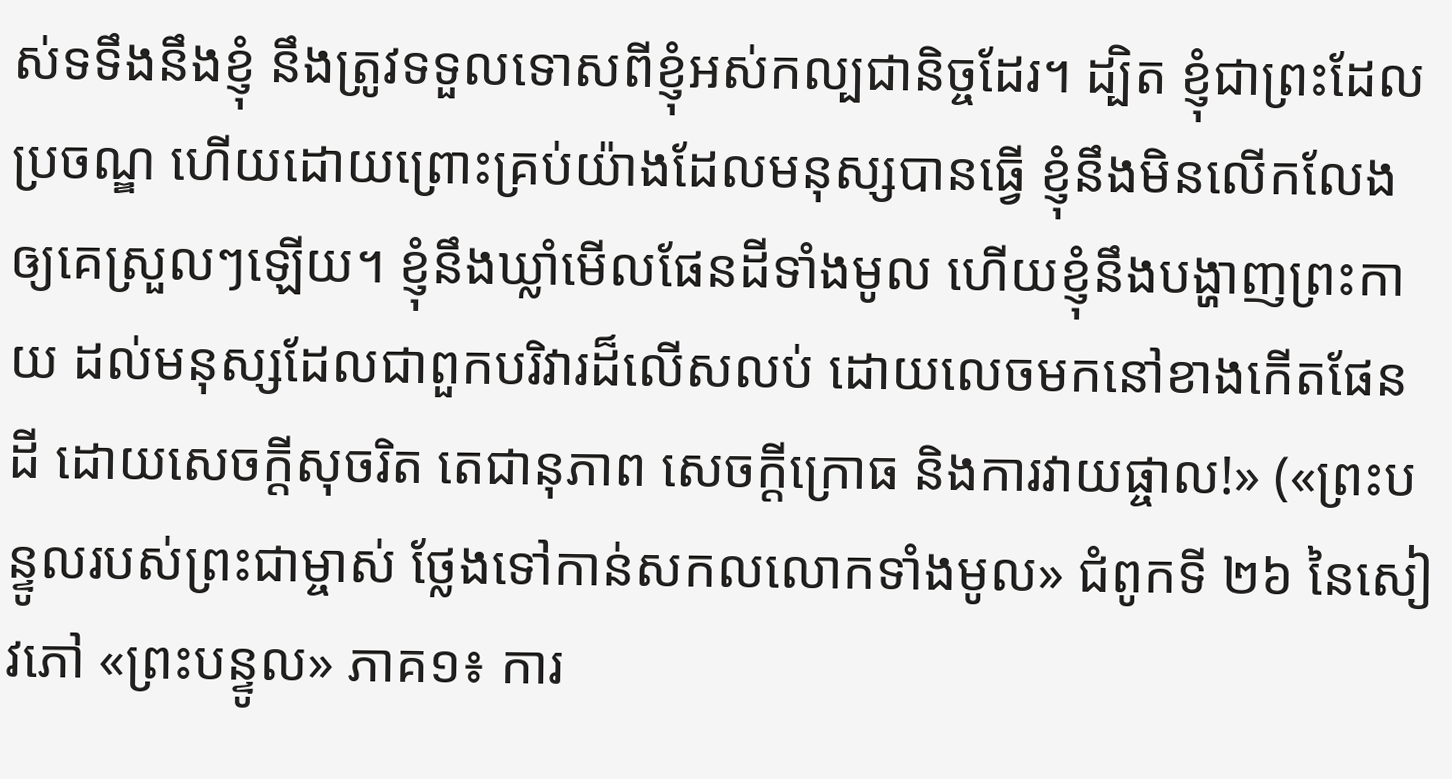ស់ទទឹងនឹងខ្ញុំ នឹងត្រូវទទួលទោសពីខ្ញុំអស់កល្បជានិច្ចដែរ។ ដ្បិត ខ្ញុំជាព្រះដែលប្រចណ្ឌ ហើយដោយព្រោះគ្រប់យ៉ាងដែលមនុស្សបានធ្វើ ខ្ញុំនឹងមិនលើកលែងឲ្យគេស្រួលៗឡើយ។ ខ្ញុំនឹងឃ្លាំមើលផែនដីទាំងមូល ហើយខ្ញុំនឹងបង្ហាញព្រះកាយ ដល់មនុស្សដែលជាពួកបរិវារដ៏លើសលប់ ដោយលេចមកនៅខាងកើតផែនដី ដោយសេចក្ដីសុចរិត តេជានុភាព សេចក្ដីក្រោធ និងការវាយផ្ចាល!» («ព្រះបន្ទូលរបស់ព្រះជាម្ចាស់ ថ្លែងទៅកាន់សកលលោកទាំងមូល» ជំពូកទី ២៦ នៃសៀវភៅ «ព្រះបន្ទូល» ភាគ១៖ ការ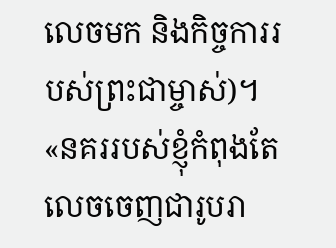លេចមក និងកិច្ចការរបស់ព្រះជាម្ចាស់)។ «នគររបស់ខ្ញុំកំពុងតែលេចចេញជារូបរា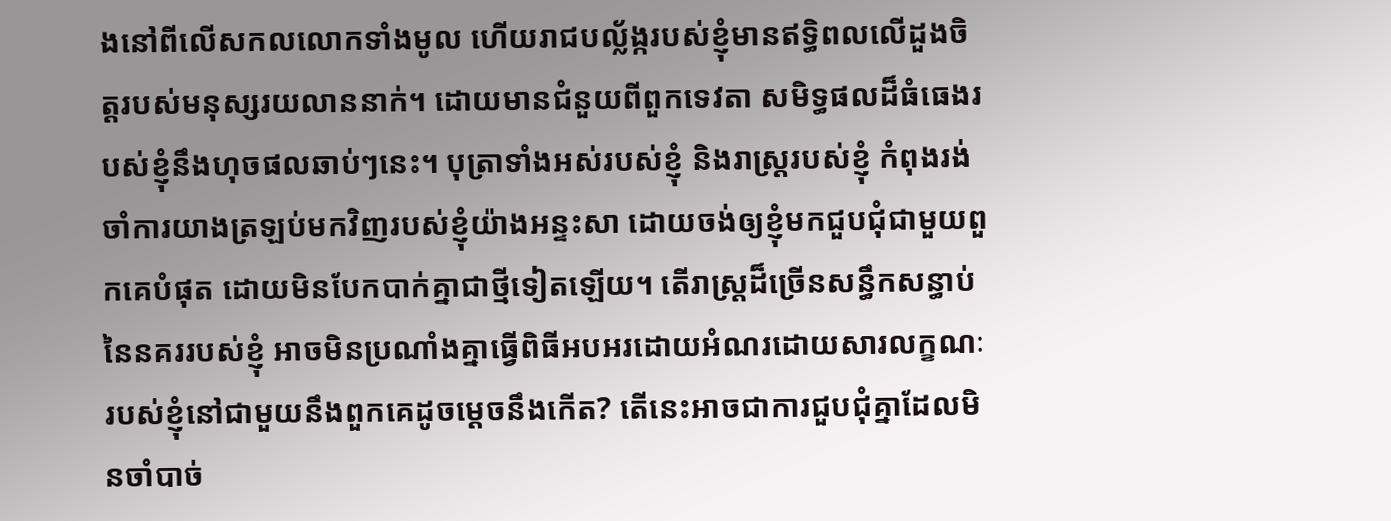ងនៅពីលើសកលលោកទាំងមូល ហើយរាជបល្ល័ង្ករបស់ខ្ញុំមានឥទ្ធិពលលើដួងចិត្តរបស់មនុស្សរយលាននាក់។ ដោយមានជំនួយពីពួកទេវតា សមិទ្ធផលដ៏ធំធេងរបស់ខ្ញុំនឹងហុចផលឆាប់ៗនេះ។ បុត្រាទាំងអស់របស់ខ្ញុំ និងរាស្ត្ររបស់ខ្ញុំ កំពុងរង់ចាំការយាងត្រឡប់មកវិញរបស់ខ្ញុំយ៉ាងអន្ទះសា ដោយចង់ឲ្យខ្ញុំមកជួបជុំជាមួយពួកគេបំផុត ដោយមិនបែកបាក់គ្នាជាថ្មីទៀតឡើយ។ តើរាស្ត្រដ៏ច្រើនសន្ធឹកសន្ធាប់នៃនគររបស់ខ្ញុំ អាចមិនប្រណាំងគ្នាធ្វើពិធីអបអរដោយអំណរដោយសារលក្ខណៈរបស់ខ្ញុំនៅជាមួយនឹងពួកគេដូចម្ដេចនឹងកើត? តើនេះអាចជាការជួបជុំគ្នាដែលមិនចាំបាច់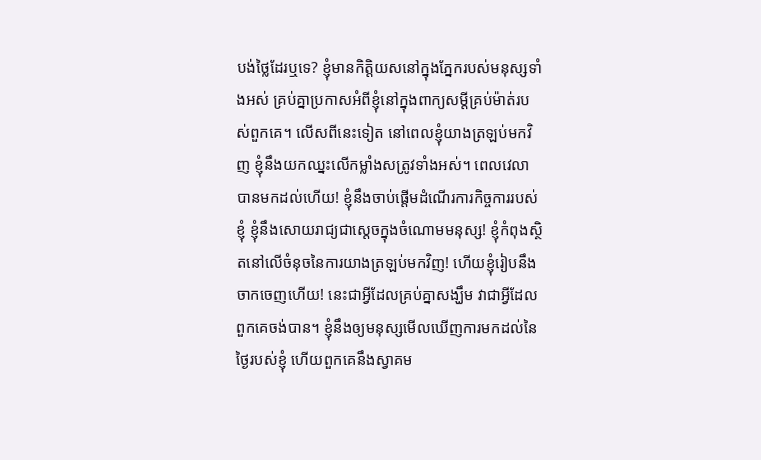បង់ថ្លៃដែរឬទេ? ខ្ញុំមានកិត្តិយសនៅក្នុងភ្នែករបស់មនុស្សទាំងអស់ គ្រប់គ្នាប្រកាសអំពីខ្ញុំនៅក្នុងពាក្យសម្ដីគ្រប់ម៉ាត់របស់ពួកគេ។ លើសពីនេះទៀត នៅពេលខ្ញុំយាងត្រឡប់មកវិញ ខ្ញុំនឹងយកឈ្នះលើកម្លាំងសត្រូវទាំងអស់។ ពេលវេលាបានមកដល់ហើយ! ខ្ញុំនឹងចាប់ផ្ដើមដំណើរការកិច្ចការរបស់ខ្ញុំ ខ្ញុំនឹងសោយរាជ្យជាស្ដេចក្នុងចំណោមមនុស្ស! ខ្ញុំកំពុងស្ថិតនៅលើចំនុចនៃការយាងត្រឡប់មកវិញ! ហើយខ្ញុំរៀបនឹងចាកចេញហើយ! នេះជាអ្វីដែលគ្រប់គ្នាសង្ឃឹម វាជាអ្វីដែលពួកគេចង់បាន។ ខ្ញុំនឹងឲ្យមនុស្សមើលឃើញការមកដល់នៃថ្ងៃរបស់ខ្ញុំ ហើយពួកគេនឹងស្វាគម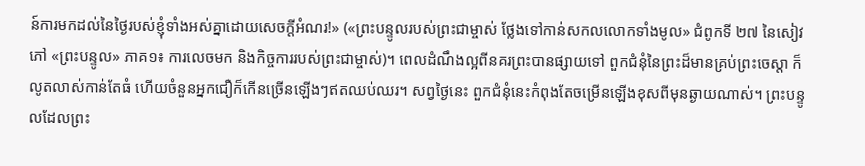ន៍ការមកដល់នៃថ្ងៃរបស់ខ្ញុំទាំងអស់គ្នាដោយសេចក្ដីអំណរ!» («ព្រះបន្ទូលរបស់ព្រះជាម្ចាស់ ថ្លែងទៅកាន់សកលលោកទាំងមូល» ជំពូកទី ២៧ នៃសៀវភៅ «ព្រះបន្ទូល» ភាគ១៖ ការលេចមក និងកិច្ចការរបស់ព្រះជាម្ចាស់)។ ពេលដំណឹងល្អពីនគរព្រះបានផ្សាយទៅ ពួកជំនុំនៃព្រះដ៏មានគ្រប់ព្រះចេស្ដា ក៏លូតលាស់កាន់តែធំ ហើយចំនួនអ្នកជឿក៏កើនច្រើនឡើងៗឥតឈប់ឈរ។ សព្វថ្ងៃនេះ ពួកជំនុំនេះកំពុងតែចម្រើនឡើងខុសពីមុនឆ្ងាយណាស់។ ព្រះបន្ទូលដែលព្រះ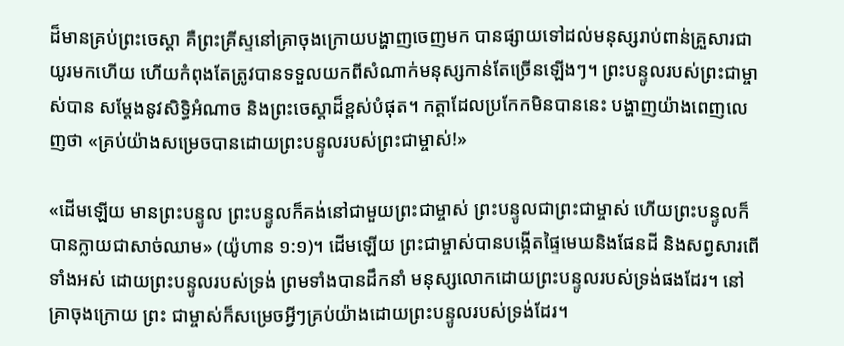ដ៏មានគ្រប់ព្រះចេស្ដា គឺព្រះគ្រីស្ទនៅគ្រាចុងក្រោយបង្ហាញចេញមក បានផ្សាយទៅដល់មនុស្សរាប់ពាន់គ្រួសារជាយូរមកហើយ ហើយកំពុងតែត្រូវបានទទួលយកពីសំណាក់មនុស្សកាន់តែច្រើនឡើងៗ។ ព្រះបន្ទូលរបស់ព្រះជាម្ចាស់បាន សម្ដែងនូវសិទ្ធិអំណាច និងព្រះចេស្ដាដ៏ខ្ពស់បំផុត។ កត្តាដែលប្រកែកមិនបាននេះ បង្ហាញយ៉ាងពេញលេញថា «គ្រប់យ៉ាងសម្រេចបានដោយព្រះបន្ទូលរបស់ព្រះជាម្ចាស់!»

«ដើមឡើយ មានព្រះបន្ទូល ព្រះបន្ទូលក៏គង់នៅជាមួយព្រះជាម្ចាស់ ព្រះបន្ទូលជាព្រះជាម្ចាស់ ហើយព្រះបន្ទូលក៏បានក្លាយជាសាច់ឈាម» (យ៉ូហាន ១:១)។ ដើមឡើយ ព្រះជាម្ចាស់បានបង្កើតផ្ទៃមេឃនិងផែនដី និងសព្វសារពើទាំងអស់ ដោយព្រះបន្ទូលរបស់ទ្រង់ ព្រមទាំងបានដឹកនាំ មនុស្សលោកដោយព្រះបន្ទូលរបស់ទ្រង់ផងដែរ។ នៅគ្រាចុងក្រោយ ព្រះ ជាម្ចាស់ក៏សម្រេចអ្វីៗគ្រប់យ៉ាងដោយព្រះបន្ទូលរបស់ទ្រង់ដែរ។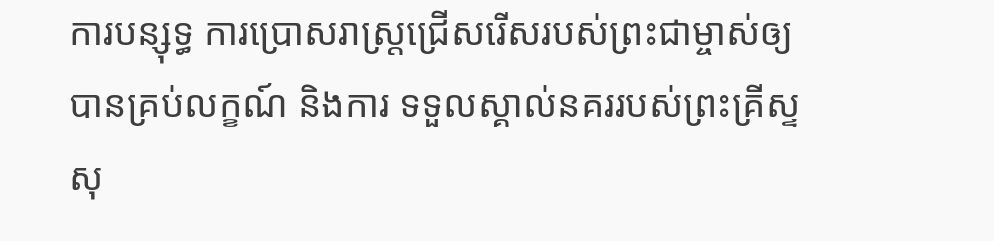ការបន្សុទ្ធ ការប្រោសរាស្ត្រជ្រើសរើសរបស់ព្រះជាម្ចាស់ឲ្យបានគ្រប់លក្ខណ៍ និងការ ទទួលស្គាល់នគររបស់ព្រះគ្រីស្ទ សុ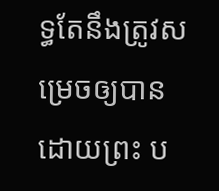ទ្ធតែនឹងត្រូវសម្រេចឲ្យបានដោយព្រះ ប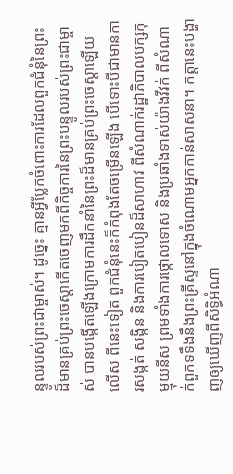ន្ទូលរបស់ព្រះជាម្ចាស់។ ដូច្នេះ គ្មានអ្វីប្លែកចំពោះការដែលពួកជំនុំនៃព្រះ ដ៏មានគ្រប់ព្រះចេស្ដាកើតចេញមកពីកិច្ចការនៃព្រះបន្ទូលរបស់ព្រះជាម្ចាស់ បានបង្កើតឡើងក្រោមការដឹកនាំនៃព្រះដ៏មានគ្រប់ព្រះចេស្ដាឡើយ លើស ពីនេះទៀត ពួកជំនុំនេះក៏កំពុងតែចម្រើនឡើង បើទោះបីជាមានការសង្កត់ សង្កិន និងការបៀតបៀនដ៏សាហាវ ពីសំណាក់រដ្ឋាភិបាលបក្សកុម្មុយនីស ព្រមទាំងការថ្កោលទោស និងប្រឆាំងទាស់យ៉ាងវីវក់ ពីសំណាក់ពួកទទឹងនឹងព្រះគ្រីស្ទនៅក្នុងចំណោមអ្នកកាន់សាសនា។ កត្តានេះបង្ហាញឲ្យឃើញពីសិទ្ធិអំណា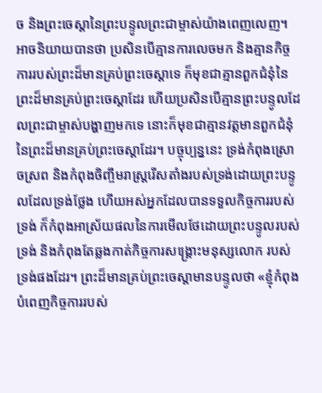ច និងព្រះចេស្ដានៃព្រះបន្ទូលព្រះជាម្ចាស់យ៉ាងពេញលេញ។ អាចនិយាយបានថា ប្រសិនបើគ្មានការលេចមក និងគ្មានកិច្ចការរបស់ព្រះដ៏មានគ្រប់ព្រះចេស្ដាទេ ក៏មុខជាគ្មានពួកជំនុំនៃព្រះដ៏មានគ្រប់ព្រះចេស្ដាដែរ ហើយប្រសិនបើគ្មានព្រះបន្ទូលដែលព្រះជាម្ចាស់បង្ហាញមកទេ នោះក៏មុខជាគ្មានវត្តមានពួកជំនុំនៃព្រះដ៏មានគ្រប់ព្រះចេស្ដាដែរ។ បច្ចុប្បន្ននេះ ទ្រង់កំពុងស្រោចស្រព និងកំពុងចិញ្ចឹមរាស្ត្ររើសតាំងរបស់ទ្រង់ដោយព្រះបន្ទូលដែលទ្រង់ថ្លែង ហើយអស់អ្នកដែលបានទទួលកិច្ចការរបស់ទ្រង់ ក៏កំពុងអាស្រ័យផលនៃការមើលថែដោយព្រះបន្ទូលរបស់ទ្រង់ និងកំពុងតែឆ្លងកាត់កិច្ចការសង្គ្រោះមនុស្សលោក របស់ទ្រង់ផងដែរ។ ព្រះដ៏មានគ្រប់ព្រះចេស្ដាមានបន្ទូលថា «ខ្ញុំកំពុងបំពេញកិច្ចការរបស់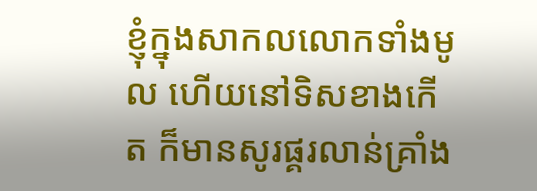ខ្ញុំក្នុងសាកលលោកទាំងមូល ហើយនៅទិសខាងកើត ក៏មានសូរផ្គរលាន់គ្រាំង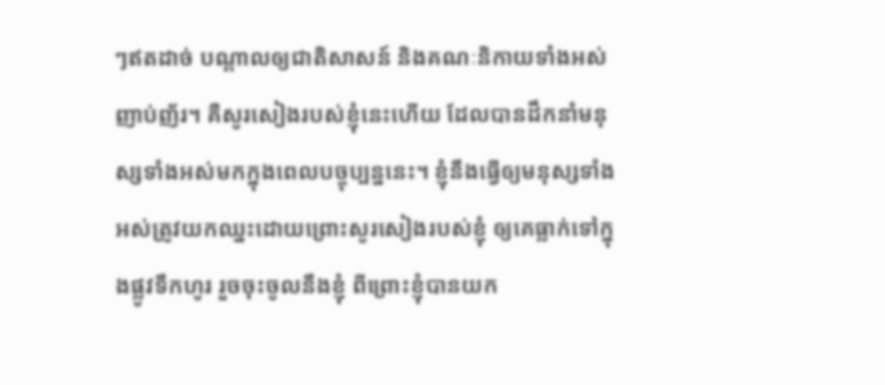ៗឥតដាច់ បណ្ដាលឲ្យជាតិសាសន៍ និងគណៈនិកាយទាំងអស់ញាប់ញ័រ។ គឺសូរសៀងរបស់ខ្ញុំនេះហើយ ដែលបានដឹកនាំមនុស្សទាំងអស់មកក្នុងពេលបច្ចុប្បន្ននេះ។ ខ្ញុំនឹងធ្វើឲ្យមនុស្សទាំងអស់ត្រូវយកឈ្នះដោយព្រោះសូរសៀងរបស់ខ្ញុំ ឲ្យគេធ្លាក់ទៅក្នុងផ្លូវទឹកហូរ រួចចុះចូលនឹងខ្ញុំ ពីព្រោះខ្ញុំបានយក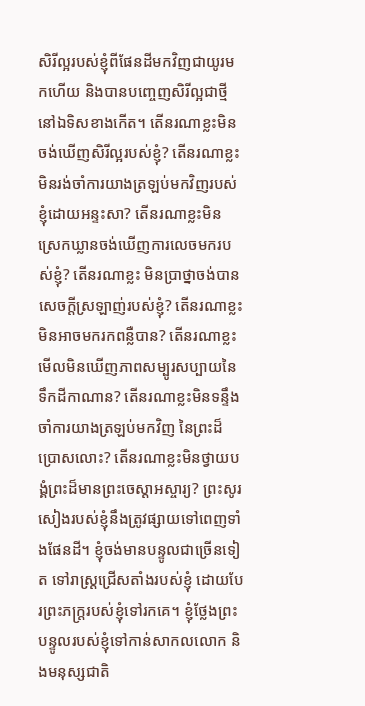សិរីល្អរបស់ខ្ញុំពីផែនដីមកវិញជាយូរមកហើយ និងបានបញ្ចេញសិរីល្អជាថ្មី នៅឯទិសខាងកើត។ តើនរណាខ្លះមិនចង់ឃើញសិរីល្អរបស់ខ្ញុំ? តើនរណាខ្លះមិនរង់ចាំការយាងត្រឡប់មកវិញរបស់ខ្ញុំដោយអន្ទះសា? តើនរណាខ្លះមិនស្រេកឃ្លានចង់ឃើញការលេចមករបស់ខ្ញុំ? តើនរណាខ្លះ មិនប្រាថ្នាចង់បានសេចក្តីស្រឡាញ់របស់ខ្ញុំ? តើនរណាខ្លះមិនអាចមករកពន្លឺបាន? តើនរណាខ្លះមើលមិនឃើញភាពសម្បូរសប្បាយនៃទឹកដីកាណាន? តើនរណាខ្លះមិនទន្ទឹងចាំការយាងត្រឡប់មកវិញ នៃព្រះដ៏ប្រោសលោះ? តើនរណាខ្លះមិនថ្វាយបង្គំព្រះដ៏មានព្រះចេស្ដាអស្ចារ្យ? ព្រះសូរសៀងរបស់ខ្ញុំនឹងត្រូវផ្សាយទៅពេញទាំងផែនដី។ ខ្ញុំចង់មានបន្ទូលជាច្រើនទៀត ទៅរាស្ត្រជ្រើសតាំងរបស់ខ្ញុំ ដោយបែរព្រះភក្រ្តរបស់ខ្ញុំទៅរកគេ។ ខ្ញុំថ្លែងព្រះបន្ទូលរបស់ខ្ញុំទៅកាន់សាកលលោក និងមនុស្សជាតិ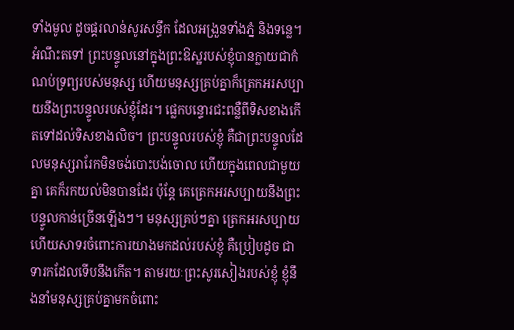ទាំងមូល ដូចផ្គរលាន់សូរសន្ធឹក ដែលអង្រួនទាំងភ្នំ និងទន្លេ។ អំណឹះតទៅ ព្រះបន្ទូលនៅក្នុងព្រះឱស្ឋរបស់ខ្ញុំបានក្លាយជាកំណប់ទ្រព្យរបស់មនុស្ស ហើយមនុស្សគ្រប់គ្នាក៏ត្រេកអរសប្បាយនឹងព្រះបន្ទូលរបស់ខ្ញុំដែរ។ ផ្លេកបន្ទោរជះពន្លឺពីទិសខាងកើតទៅដល់ទិសខាងលិច។ ព្រះបន្ទូលរបស់ខ្ញុំ គឺជាព្រះបន្ទូលដែលមនុស្សរារែកមិនចង់បោះបង់ចោល ហើយក្នុងពេលជាមួយគ្នា គេក៏រកយល់មិនបានដែរ ប៉ុន្តែ គេត្រេកអរសប្បាយនឹងព្រះបន្ទូលកាន់ច្រើនឡើងៗ។ មនុស្សគ្រប់ៗគ្នា ត្រេកអរសប្បាយ ហើយសាទរចំពោះការយាងមកដល់របស់ខ្ញុំ គឺប្រៀបដូច ជាទារកដែលទើបនឹងកើត។ តាមរយៈព្រះសូរសៀងរបស់ខ្ញុំ ខ្ញុំនឹងនាំមនុស្សគ្រប់គ្នាមកចំពោះ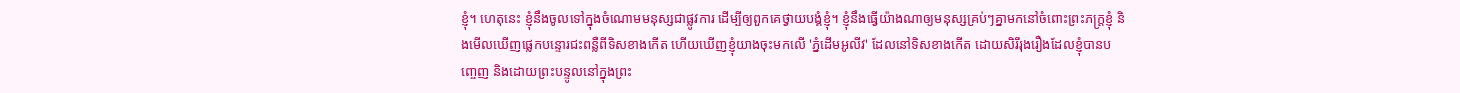ខ្ញុំ។ ហេតុនេះ ខ្ញុំនឹងចូលទៅក្នុងចំណោមមនុស្សជាផ្លូវការ ដើម្បីឲ្យពួកគេថ្វាយបង្គំខ្ញុំ។ ខ្ញុំនឹងធ្វើយ៉ាងណាឲ្យមនុស្សគ្រប់ៗគ្នាមកនៅចំពោះព្រះភក្រ្តខ្ញុំ និងមើលឃើញផ្លេកបន្ទោរជះពន្លឺពីទិសខាងកើត ហើយឃើញខ្ញុំយាងចុះមកលើ 'ភ្នំដើមអូលីវ' ដែលនៅទិសខាងកើត ដោយសិរីរុងរឿងដែលខ្ញុំបានបញ្ចេញ និងដោយព្រះបន្ទូលនៅក្នុងព្រះ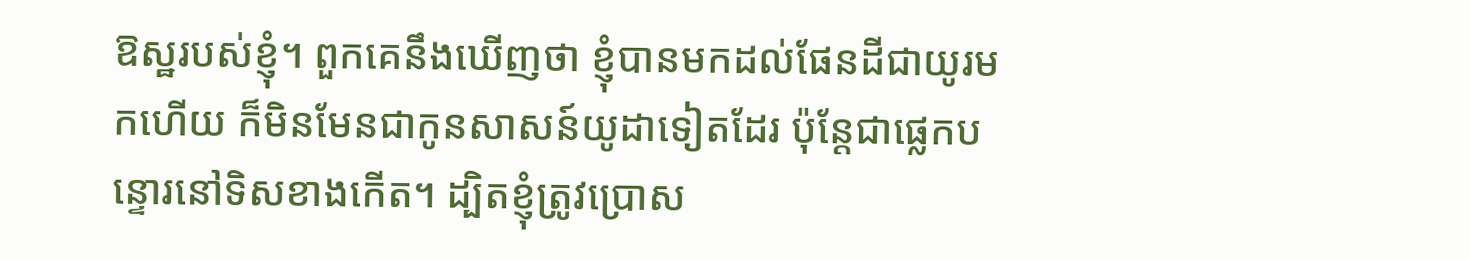ឱស្ឋរបស់ខ្ញុំ។ ពួកគេនឹងឃើញថា ខ្ញុំបានមកដល់ផែនដីជាយូរមកហើយ ក៏មិនមែនជាកូនសាសន៍យូដាទៀតដែរ ប៉ុន្តែជាផ្លេកបន្ទោរនៅទិសខាងកើត។ ដ្បិតខ្ញុំត្រូវប្រោស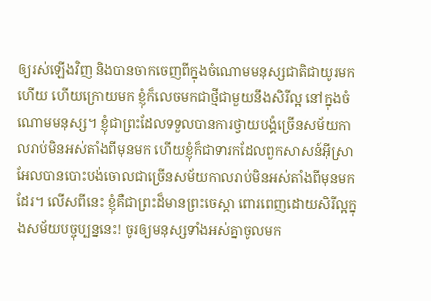ឲ្យរស់ឡើងវិញ និងបានចាកចេញពីក្នុងចំណោមមនុស្សជាតិជាយូរមកហើយ ហើយក្រោយមក ខ្ញុំក៏លេចមកជាថ្មីជាមួយនឹងសិរីល្អ នៅក្នុងចំណោមមនុស្ស។ ខ្ញុំជាព្រះដែលទទួលបានការថ្វាយបង្គំច្រើនសម័យកាលរាប់មិនអស់តាំងពីមុនមក ហើយខ្ញុំក៏ជាទារកដែលពួកសាសន៍អ៊ីស្រាអែលបានបោះបង់ចោលជាច្រើនសម័យកាលរាប់មិនអស់តាំងពីមុនមកដែរ។ លើសពីនេះ ខ្ញុំគឺជាព្រះដ៏មានព្រះចេស្ដា ពោរពេញដោយសិរីល្អក្នុងសម័យបច្ចុប្បន្ននេះ! ចូរឲ្យមនុស្សទាំងអស់គ្នាចូលមក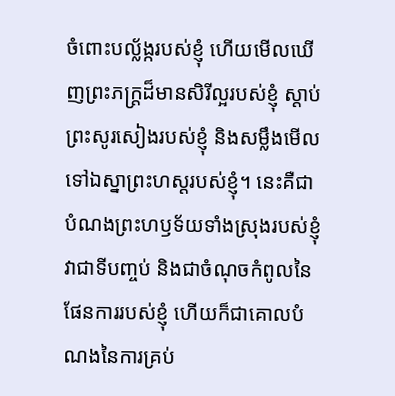ចំពោះបល្ល័ង្ករបស់ខ្ញុំ ហើយមើលឃើញព្រះភក្រ្តដ៏មានសិរីល្អរបស់ខ្ញុំ ស្តាប់ព្រះសូរសៀងរបស់ខ្ញុំ និងសម្លឹងមើលទៅឯស្នាព្រះហស្ដរបស់ខ្ញុំ។ នេះគឺជាបំណងព្រះហឫទ័យទាំងស្រុងរបស់ខ្ញុំ វាជាទីបញ្ចប់ និងជាចំណុចកំពូលនៃផែនការរបស់ខ្ញុំ ហើយក៏ជាគោលបំណងនៃការគ្រប់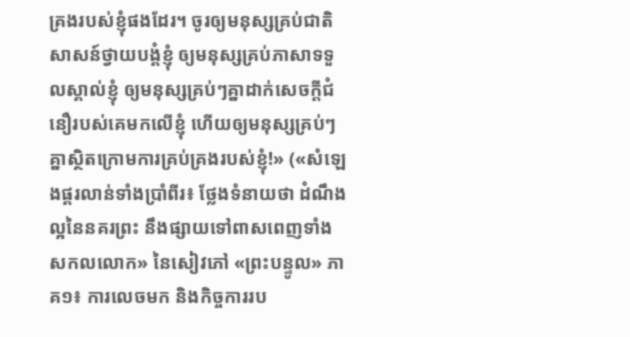គ្រងរបស់ខ្ញុំផងដែរ។ ចូរឲ្យមនុស្សគ្រប់ជាតិសាសន៍ថ្វាយបង្គំខ្ញុំ ឲ្យមនុស្សគ្រប់ភាសាទទួលស្គាល់ខ្ញុំ ឲ្យមនុស្សគ្រប់ៗគ្នាដាក់សេចក្ដីជំនឿរបស់គេមកលើខ្ញុំ ហើយឲ្យមនុស្សគ្រប់ៗគ្នាស្ថិតក្រោមការគ្រប់គ្រងរបស់ខ្ញុំ!» («សំឡេងផ្គរលាន់ទាំងប្រាំពីរ៖ ថ្លែងទំនាយថា ដំណឹងល្អនៃនគរព្រះ នឹងផ្សាយទៅពាសពេញទាំងសកលលោក» នៃសៀវភៅ «ព្រះបន្ទូល» ភាគ១៖ ការលេចមក និងកិច្ចការរប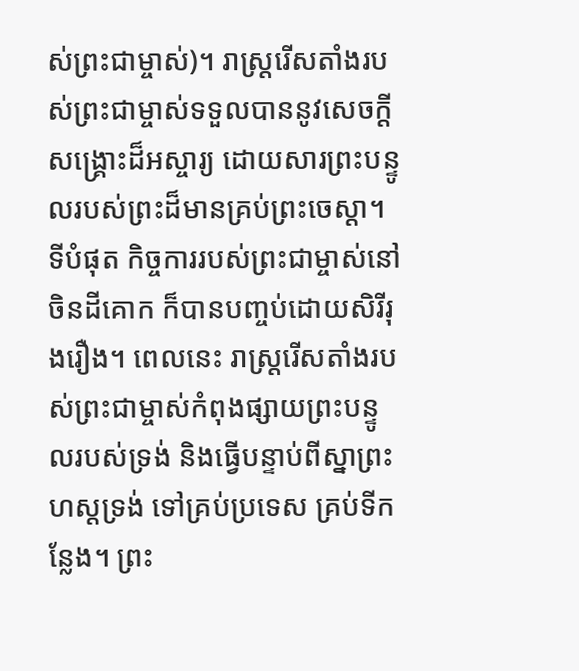ស់ព្រះជាម្ចាស់)។ រាស្ត្ររើសតាំងរបស់ព្រះជាម្ចាស់ទទួលបាននូវសេចក្ដីសង្គ្រោះដ៏អស្ចារ្យ ដោយសារព្រះបន្ទូលរបស់ព្រះដ៏មានគ្រប់ព្រះចេស្ដា។ ទីបំផុត កិច្ចការរបស់ព្រះជាម្ចាស់នៅចិនដីគោក ក៏បានបញ្ចប់ដោយសិរីរុងរឿង។ ពេលនេះ រាស្ត្ររើសតាំងរបស់ព្រះជាម្ចាស់កំពុងផ្សាយព្រះបន្ទូលរបស់ទ្រង់ និងធ្វើបន្ទាប់ពីស្នាព្រះហស្តទ្រង់ ទៅគ្រប់ប្រទេស គ្រប់ទីកន្លែង។ ព្រះ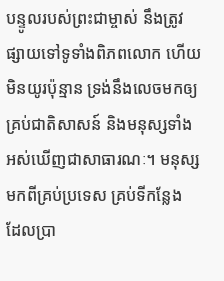បន្ទូលរបស់ព្រះជាម្ចាស់ នឹងត្រូវផ្សាយទៅទូទាំងពិភពលោក ហើយមិនយូរប៉ុន្មាន ទ្រង់នឹងលេចមកឲ្យគ្រប់ជាតិសាសន៍ និងមនុស្សទាំងអស់ឃើញជាសាធារណៈ។ មនុស្សមកពីគ្រប់ប្រទេស គ្រប់ទីកន្លែង ដែលប្រា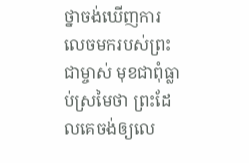ថ្នាចង់ឃើញការលេចមករបស់ព្រះជាម្ចាស់ មុខជាពុំធ្លាប់ស្រមៃថា ព្រះដែលគេចង់ឲ្យលេ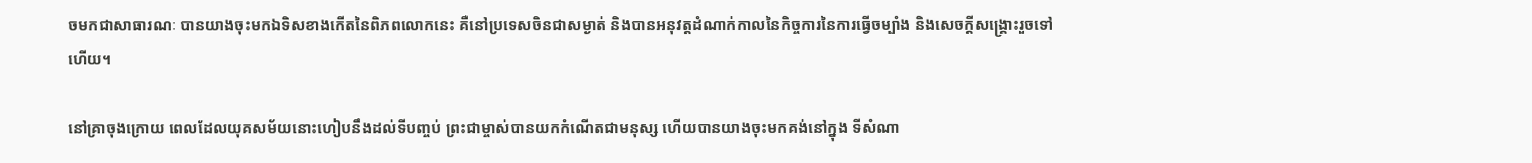ចមកជាសាធារណៈ បានយាងចុះមកឯទិសខាងកើតនៃពិភពលោកនេះ គឺនៅប្រទេសចិនជាសម្ងាត់ និងបានអនុវត្តដំណាក់កាលនៃកិច្ចការនៃការធ្វើចម្បាំង និងសេចក្ដីសង្គ្រោះរួចទៅហើយ។

នៅគ្រាចុងក្រោយ ពេលដែលយុគសម័យនោះហៀបនឹងដល់ទីបញ្ចប់ ព្រះជាម្ចាស់បានយកកំណើតជាមនុស្ស ហើយបានយាងចុះមកគង់នៅក្នុង ទីសំណា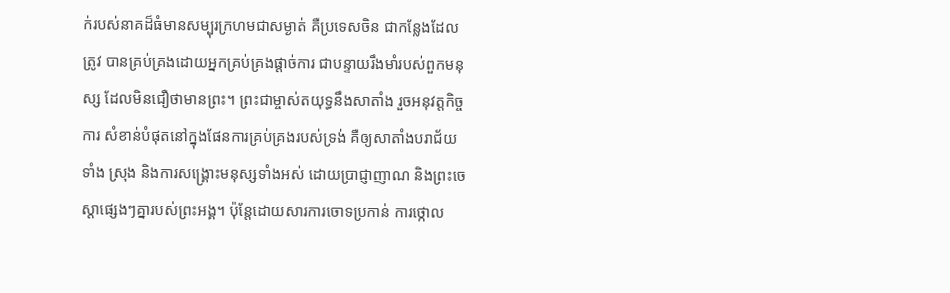ក់របស់នាគដ៏ធំមានសម្បុរក្រហមជាសម្ងាត់ គឺប្រទេសចិន ជាកន្លែងដែលត្រូវ បានគ្រប់គ្រងដោយអ្នកគ្រប់គ្រងផ្ដាច់ការ ជាបន្ទាយរឹងមាំរបស់ពួកមនុស្ស ដែលមិនជឿថាមានព្រះ។ ព្រះជាម្ចាស់តយុទ្ធនឹងសាតាំង រួចអនុវត្តកិច្ចការ សំខាន់បំផុតនៅក្នុងផែនការគ្រប់គ្រងរបស់ទ្រង់ គឺឲ្យសាតាំងបរាជ័យទាំង ស្រុង និងការសង្គ្រោះមនុស្សទាំងអស់ ដោយប្រាជ្ញាញាណ និងព្រះចេស្ដាផ្សេងៗគ្នារបស់ព្រះអង្គ។ ប៉ុន្តែដោយសារការចោទប្រកាន់ ការថ្កោល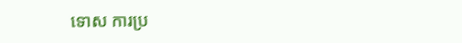ទោស ការប្រ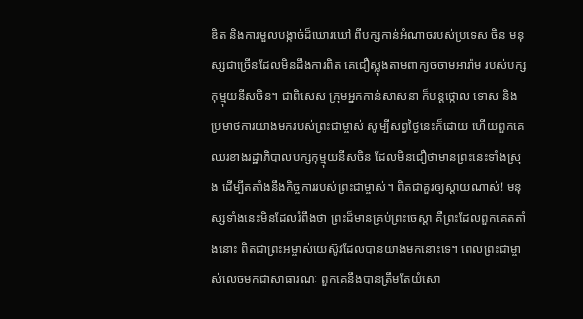ឌិត និងការមួលបង្កាច់ដ៏ឃោរឃៅ ពីបក្សកាន់អំណាចរបស់ប្រទេស ចិន មនុស្សជាច្រើនដែលមិនដឹងការពិត គេជឿស្លុងតាមពាក្យចចាមអារ៉ាម របស់បក្សកុម្មុយនីសចិន។ ជាពិសេស ក្រុមអ្នកកាន់សាសនា ក៏បន្តថ្កោល ទោស និងប្រមាថការយាងមករបស់ព្រះជាម្ចាស់ សូម្បីសព្វថ្ងៃនេះក៏ដោយ ហើយពួកគេឈរខាងរដ្ឋាភិបាលបក្សកុម្មុយនីសចិន ដែលមិនជឿថាមានព្រះនេះទាំងស្រុង ដើម្បីតតាំងនឹងកិច្ចការរបស់ព្រះជាម្ចាស់។ ពិតជាគួរឲ្យស្ដាយណាស់! មនុស្សទាំងនេះមិនដែលរំពឹងថា ព្រះដ៏មានគ្រប់ព្រះចេស្ដា គឺព្រះដែលពួកគេតតាំងនោះ ពិតជាព្រះអម្ចាស់យេស៊ូវដែលបានយាងមកនោះទេ។ ពេលព្រះជាម្ចាស់លេចមកជាសាធារណៈ ពួកគេនឹងបានត្រឹមតែយំសោ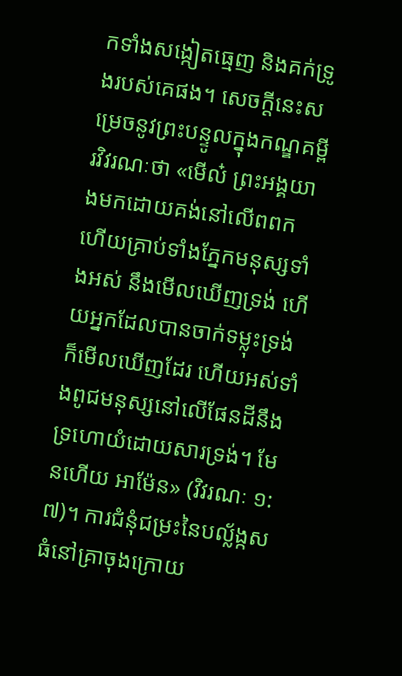កទាំងសង្កៀតធ្មេញ និងគក់ទ្រូងរបស់គេផង។ សេចក្ដីនេះសម្រេចនូវព្រះបន្ទូលក្នុងកណ្ឌគម្ពីរវិវរណៈថា «មើល៎ ព្រះអង្គយាងមកដោយគង់នៅលើពពក ហើយគ្រាប់ទាំងភ្នែកមនុស្សទាំងអស់ នឹងមើលឃើញទ្រង់ ហើយអ្នកដែលបានចាក់ទម្លុះទ្រង់ក៏មើលឃើញដែរ ហើយអស់ទាំងពូជមនុស្សនៅលើផែនដីនឹងទ្រហោយំដោយសារទ្រង់។ មែនហើយ អាម៉ែន» (វិវរណៈ ១:៧)។ ការជំនុំជម្រះនៃបល្ល័ង្កសធំនៅគ្រាចុងក្រោយ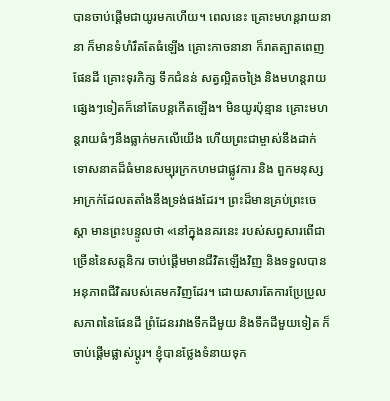បានចាប់ផ្ដើមជាយូរមកហើយ។ ពេលនេះ គ្រោះមហន្តរាយនានា ក៏មានទំហំរឹតតែធំឡើង គ្រោះកាចនានា ក៏រាតត្បាតពេញផែនដី គ្រោះទុរភិក្ស ទឹកជំនន់ សត្វល្អិតចង្រៃ និងមហន្តរាយផ្សេងៗទៀតក៏នៅតែបន្តកើតឡើង។ មិនយូរប៉ុន្មាន គ្រោះមហន្តរាយធំៗនឹងធ្លាក់មកលើយើង ហើយព្រះជាម្ចាស់នឹងដាក់ទោសនាគដ៏ធំមានសម្បុរក្រកហមជាផ្លូវការ និង ពួកមនុស្សអាក្រក់ដែលតតាំងនឹងទ្រង់ផងដែរ។ ព្រះដ៏មានគ្រប់ព្រះចេស្ដា មានព្រះបន្ទូលថា «នៅក្នុងនគរនេះ របស់សព្វសារពើជាច្រើននៃសត្តនិករ ចាប់ផ្ដើមមានជីវិតឡើងវិញ និងទទួលបានអនុភាពជីវិតរបស់គេមកវិញដែរ។ ដោយសារតែការប្រែប្រួលសភាពនៃផែនដី ព្រំដែនរវាងទឹកដីមួយ និងទឹកដីមួយទៀត ក៏ចាប់ផ្ដើមផ្លាស់ប្ដូរ។ ខ្ញុំបានថ្លែងទំនាយទុក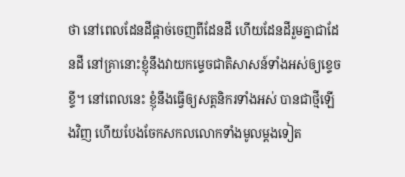ថា នៅពេលដែនដីផ្ដាច់ចេញពីដែនដី ហើយដែនដីរួមគ្នាជាដែនដី នៅគ្រានោះខ្ញុំនឹងវាយកម្ទេចជាតិសាសន៍ទាំងអស់ឲ្យខ្ទេចខ្ទី។ នៅពេលនេះ ខ្ញុំនឹងធ្វើឲ្យសត្តនិករទាំងអស់ បានជាថ្មីឡើងវិញ ហើយបែងចែកសកលលោកទាំងមូលម្ដងទៀត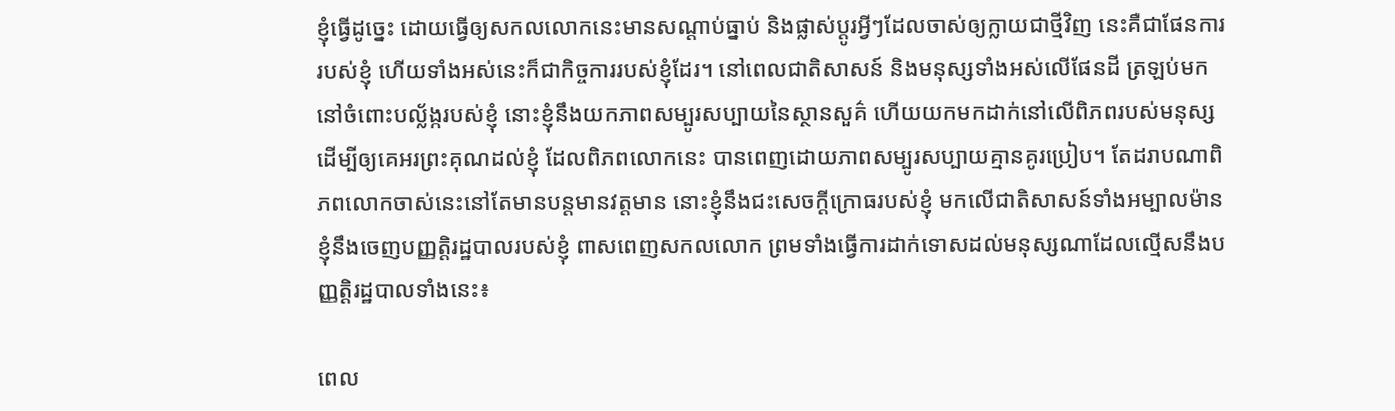ខ្ញុំធ្វើដូច្នេះ ដោយធ្វើឲ្យសកលលោកនេះមានសណ្ដាប់ធ្នាប់ និងផ្លាស់ប្ដូរអ្វីៗដែលចាស់ឲ្យក្លាយជាថ្មីវិញ នេះគឺជាផែនការរបស់ខ្ញុំ ហើយទាំងអស់នេះក៏ជាកិច្ចការរបស់ខ្ញុំដែរ។ នៅពេលជាតិសាសន៍ និងមនុស្សទាំងអស់លើផែនដី ត្រឡប់មកនៅចំពោះបល្ល័ង្ករបស់ខ្ញុំ នោះខ្ញុំនឹងយកភាពសម្បូរសប្បាយនៃស្ថានសួគ៌ ហើយយកមកដាក់នៅលើពិភពរបស់មនុស្ស ដើម្បីឲ្យគេអរព្រះគុណដល់ខ្ញុំ ដែលពិភពលោកនេះ បានពេញដោយភាពសម្បូរសប្បាយគ្មានគូរប្រៀប។ តែដរាបណាពិភពលោកចាស់នេះនៅតែមានបន្តមានវត្តមាន នោះខ្ញុំនឹងជះសេចក្ដីក្រោធរបស់ខ្ញុំ មកលើជាតិសាសន៍ទាំងអម្បាលម៉ាន ខ្ញុំនឹងចេញបញ្ញត្ដិរដ្ឋបាលរបស់ខ្ញុំ ពាសពេញសកលលោក ព្រមទាំងធ្វើការដាក់ទោសដល់មនុស្សណាដែលល្មើសនឹងបញ្ញត្ដិរដ្ឋបាលទាំងនេះ៖

ពេល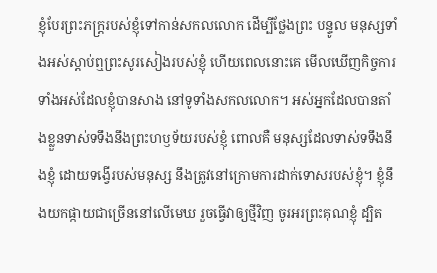ខ្ញុំបែរព្រះភក្ត្ររបស់ខ្ញុំទៅកាន់សកលលោក ដើម្បីថ្លែងព្រះ បន្ទូល មនុស្សទាំងអស់ស្ដាប់ឮព្រះសូរសៀងរបស់ខ្ញុំ ហើយពេលនោះគេ មើលឃើញកិច្ចការទាំងអស់ដែលខ្ញុំបានសាង នៅទូទាំងសកលលោក។ អស់អ្នកដែលបានតាំងខ្លួនទាស់ទទឹងនឹងព្រះហឫទ័យរបស់ខ្ញុំ ពោលគឺ មនុស្សដែលទាស់ទទឹងនឹងខ្ញុំ ដោយទង្វើរបស់មនុស្ស នឹងត្រូវនៅក្រោមការដាក់ទោសរបស់ខ្ញុំ។ ខ្ញុំនឹងយកផ្កាយជាច្រើននៅលើមេឃ រួចធ្វើវាឲ្យថ្មីវិញ ចូរអរព្រះគុណខ្ញុំ ដ្បិត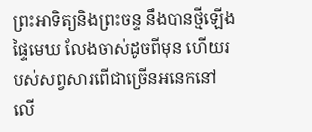ព្រះអាទិត្យនិងព្រះចន្ទ នឹងបានថ្មីឡើង ផ្ទៃមេឃ លែងចាស់ដូចពីមុន ហើយរបស់សព្វសារពើជាច្រើនអនេកនៅលើ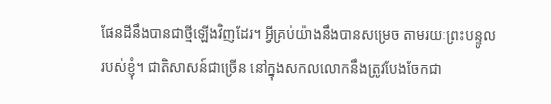ផែនដីនឹងបានជាថ្មីឡើងវិញដែរ។ អ្វីគ្រប់យ៉ាងនឹងបានសម្រេច តាមរយៈព្រះបន្ទូលរបស់ខ្ញុំ។ ជាតិសាសន៍ជាច្រើន នៅក្នុងសកលលោកនឹងត្រូវបែងចែកជា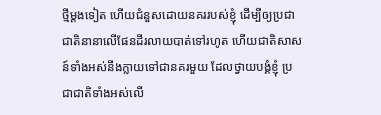ថ្មីម្ដងទៀត ហើយជំនួសដោយនគររបស់ខ្ញុំ ដើម្បីឲ្យប្រជាជាតិនានាលើផែនដីរលាយបាត់ទៅរហូត ហើយជាតិសាសន៍ទាំងអស់នឹងក្លាយទៅជានគរមួយ ដែលថ្វាយបង្គំខ្ញុំ ប្រជាជាតិទាំងអស់លើ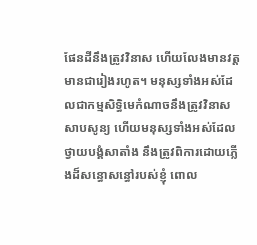ផែនដីនឹងត្រូវវិនាស ហើយលែងមានវត្តមានជារៀងរហូត។ មនុស្សទាំងអស់ដែលជាកម្មសិទ្ធិមេកំណាចនឹងត្រូវវិនាសសាបសូន្យ ហើយមនុស្សទាំងអស់ដែលថ្វាយបង្គំសាតាំង នឹងត្រូវពិការដោយភ្លើងដ៏សន្ធោសន្ធៅរបស់ខ្ញុំ ពោល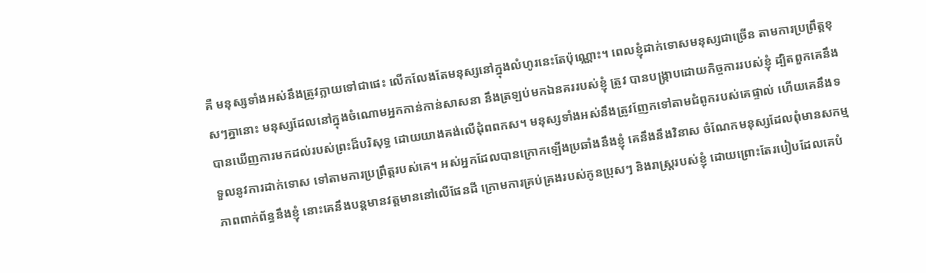គឺ មនុស្សទាំងអស់នឹងត្រូវក្លាយទៅជាផេះ លើកលែងតែមនុស្សនៅក្នុងលំហូរនេះតែប៉ុណ្ណោះ។ ពេលខ្ញុំដាក់ទោសមនុស្សជាច្រើន តាមការប្រព្រឹត្តខុសៗគ្នានោះ មនុស្សដែលនៅក្នុងចំណោមអ្នកកាន់កាន់សាសនា នឹងត្រឡប់មកឯនគររបស់ខ្ញុំ ត្រូវ បានបង្ក្រាបដោយកិច្ចការរបស់ខ្ញុំ ដ្បិតពួកគេនឹងបានឃើញការមកដល់របស់ព្រះដ៏បរិសុទ្ធ ដោយយាងគង់លើដុំពពកស។ មនុស្សទាំងអស់នឹងត្រូវញែកទៅតាមជំពូករបស់គេផ្ទាល់ ហើយគេនឹងទទួលនូវការដាក់ទោស ទៅតាមការប្រព្រឹត្តរបស់គេ។ អស់អ្នកដែលបានក្រោកឡើងប្រឆាំងនឹងខ្ញុំ គេនឹងនឹងវិនាស ចំណែកមនុស្សដែលពុំមានសកម្មភាពពាក់ព័ន្ធនឹងខ្ញុំ នោះគេនឹងបន្តមានវត្តមាននៅលើផែនដី ក្រោមការគ្រប់គ្រងរបស់កូនប្រុសៗ និងរាស្ត្ររបស់ខ្ញុំ ដោយព្រោះតែរបៀបដែលគេបំ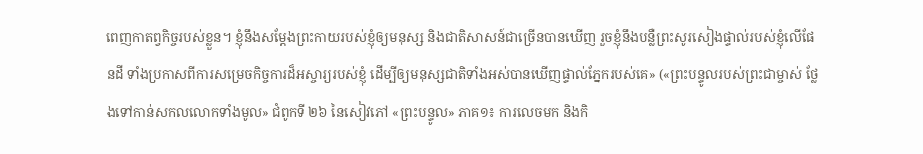ពេញកាតព្វកិច្ចរបស់ខ្លួន។ ខ្ញុំនឹងសម្ដែងព្រះកាយរបស់ខ្ញុំឲ្យមនុស្ស និងជាតិសាសន៍ជាច្រើនបានឃើញ រួចខ្ញុំនឹងបន្លឺព្រះសូរសៀងផ្ទាល់របស់ខ្ញុំលើផែនដី ទាំងប្រកាសពីការសម្រេចកិច្ចការដ៏អស្ចារ្យរបស់ខ្ញុំ ដើម្បីឲ្យមនុស្សជាតិទាំងអស់បានឃើញផ្ទាល់ភ្នែករបស់គេ» («ព្រះបន្ទូលរបស់ព្រះជាម្ចាស់ ថ្លែងទៅកាន់សកលលោកទាំងមូល» ជំពូកទី ២៦ នៃសៀវភៅ «ព្រះបន្ទូល» ភាគ១៖ ការលេចមក និងកិ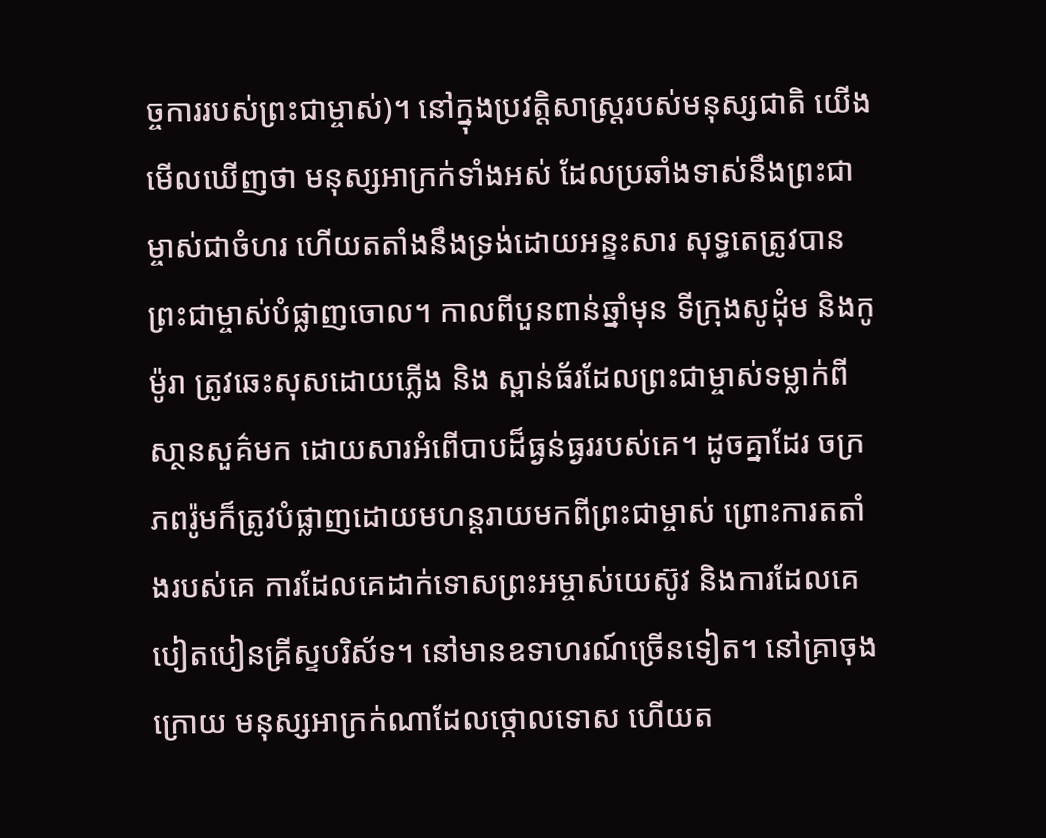ច្ចការរបស់ព្រះជាម្ចាស់)។ នៅក្នុងប្រវត្តិសាស្ត្ររបស់មនុស្សជាតិ យើងមើលឃើញថា មនុស្សអាក្រក់ទាំងអស់ ដែលប្រឆាំងទាស់នឹងព្រះជាម្ចាស់ជាចំហរ ហើយតតាំងនឹងទ្រង់ដោយអន្ទះសារ សុទ្ធតេត្រូវបានព្រះជាម្ចាស់បំផ្លាញចោល។ កាលពីបួនពាន់ឆ្នាំមុន ទីក្រុងសូដុំម និងកូម៉ូរា ត្រូវឆេះសុសដោយភ្លើង និង ស្ពាន់ធ័រដែលព្រះជាម្ចាស់ទម្លាក់ពីសា្ថនសួគ៌មក ដោយសារអំពើបាបដ៏ធ្ងន់ធ្ងររបស់គេ។ ដូចគ្នាដែរ ចក្រភពរ៉ូមក៏ត្រូវបំផ្លាញដោយមហន្តរាយមកពីព្រះជាម្ចាស់ ព្រោះការតតាំងរបស់គេ ការដែលគេដាក់ទោសព្រះអម្ចាស់យេស៊ូវ និងការដែលគេបៀតបៀនគ្រីស្ទបរិស័ទ។ នៅមានឧទាហរណ៍ច្រើនទៀត។ នៅគ្រាចុងក្រោយ មនុស្សអាក្រក់ណាដែលថ្កោលទោស ហើយត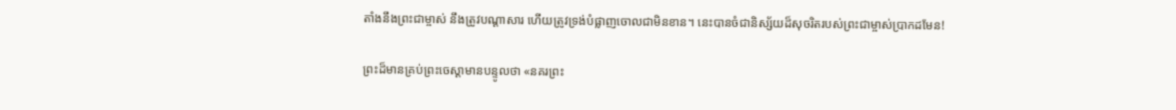តាំងនឹងព្រះជាម្ចាស់ នឹងត្រូវបណ្ដាសារ ហើយត្រូវទ្រង់បំផ្លាញចោលជាមិនខាន។ នេះបានចំជានិស្ស័យដ៏សុចរិតរបស់ព្រះជាម្ចាស់ប្រាកដមែន!

ព្រះដ៏មានគ្រប់ព្រះចេស្ដាមានបន្ទូលថា «នគរព្រះ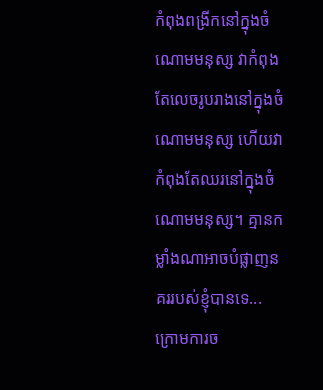កំពុងពង្រីកនៅក្នុងចំណោមមនុស្ស វាកំពុងតែលេចរូបរាងនៅក្នុងចំណោមមនុស្ស ហើយវាកំពុងតែឈរនៅក្នុងចំណោមមនុស្ស។ គ្មានកម្លាំងណាអាចបំផ្លាញនគររបស់ខ្ញុំបានទេ... ក្រោមការច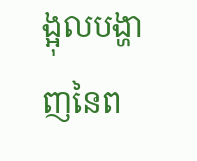ង្អុលបង្ហាញនៃព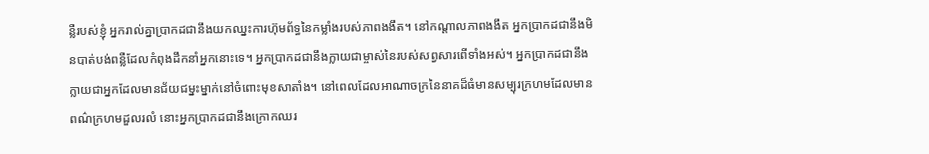ន្លឺរបស់ខ្ញុំ អ្នករាល់គ្នាប្រាកដជានឹងយកឈ្នះការហ៊ុមព័ទ្ធនៃកម្លាំងរបស់ភាពងងឹត។ នៅកណ្តាលភាពងងឹត អ្នកប្រាកដជានឹងមិនបាត់បង់ពន្លឺដែលកំពុងដឹកនាំអ្នកនោះទេ។ អ្នកប្រាកដជានឹងក្លាយជាម្ចាស់នៃរបស់សព្វសារពើទាំងអស់។ អ្នកប្រាកដជានឹងក្លាយជាអ្នកដែលមានជ័យជម្នះម្នាក់នៅចំពោះមុខសាតាំង។ នៅពេលដែលអាណាចក្រនៃនាគដ៏ធំមានសម្បុរក្រហមដែលមានពណ៌ក្រហមដួលរលំ នោះអ្នកប្រាកដជានឹងក្រោកឈរ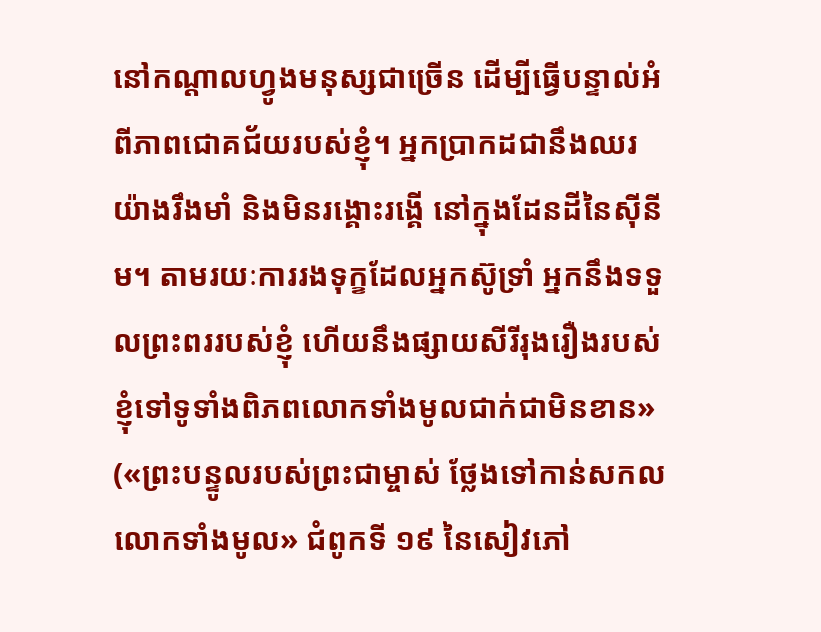នៅកណ្តាលហ្វូងមនុស្សជាច្រើន ដើម្បីធ្វើបន្ទាល់អំពីភាពជោគជ័យរបស់ខ្ញុំ។ អ្នកប្រាកដជានឹងឈរយ៉ាងរឹងមាំ និងមិនរង្គោះរង្គើ នៅក្នុងដែនដីនៃស៊ីនីម។ តាមរយៈការរងទុក្ខដែលអ្នកស៊ូទ្រាំ អ្នកនឹងទទួលព្រះពររបស់ខ្ញុំ ហើយនឹងផ្សាយសីរីរុងរឿងរបស់ខ្ញុំទៅទូទាំងពិភពលោកទាំងមូលជាក់ជាមិនខាន» («ព្រះបន្ទូលរបស់ព្រះជាម្ចាស់ ថ្លែងទៅកាន់សកលលោកទាំងមូល» ជំពូកទី ១៩ នៃសៀវភៅ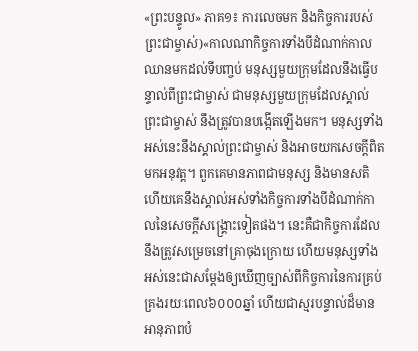«ព្រះបន្ទូល» ភាគ១៖ ការលេចមក និងកិច្ចការរបស់ព្រះជាម្ចាស់)«កាលណាកិច្ចការទាំងបីដំណាក់កាលឈានមកដល់ទីបញ្ចប់ មនុស្សមួយក្រុមដែលនឹងធ្វើបន្ទាល់ពីព្រះជាម្ចាស់ ជាមនុស្សមួយក្រុមដែលស្គាល់ព្រះជាម្ចាស់ នឹងត្រូវបានបង្កើតឡើងមក។ មនុស្សទាំងអស់នេះនឹងស្គាល់ព្រះជាម្ចាស់ និងអាចយកសេចក្ដីពិតមកអនុវត្ត។ ពួកគេមានភាពជាមនុស្ស និងមានសតិ ហើយគេនឹងស្គាល់អស់ទាំងកិច្ចការទាំងបីដំណាក់កាលនៃសេចក្ដីសង្គ្រោះទៀតផង។ នេះគឺជាកិច្ចការដែលនឹងត្រូវសម្រេចនៅគ្រាចុងក្រោយ ហើយមនុស្សទាំងអស់នេះជាសម្ដែងឲ្យឃើញច្បាស់ពីកិច្ចការនៃការគ្រប់គ្រងរយៈពេល៦០០០ឆ្នាំ ហើយជាស្មរបន្ទាល់ដ៏មានអានុភាពបំ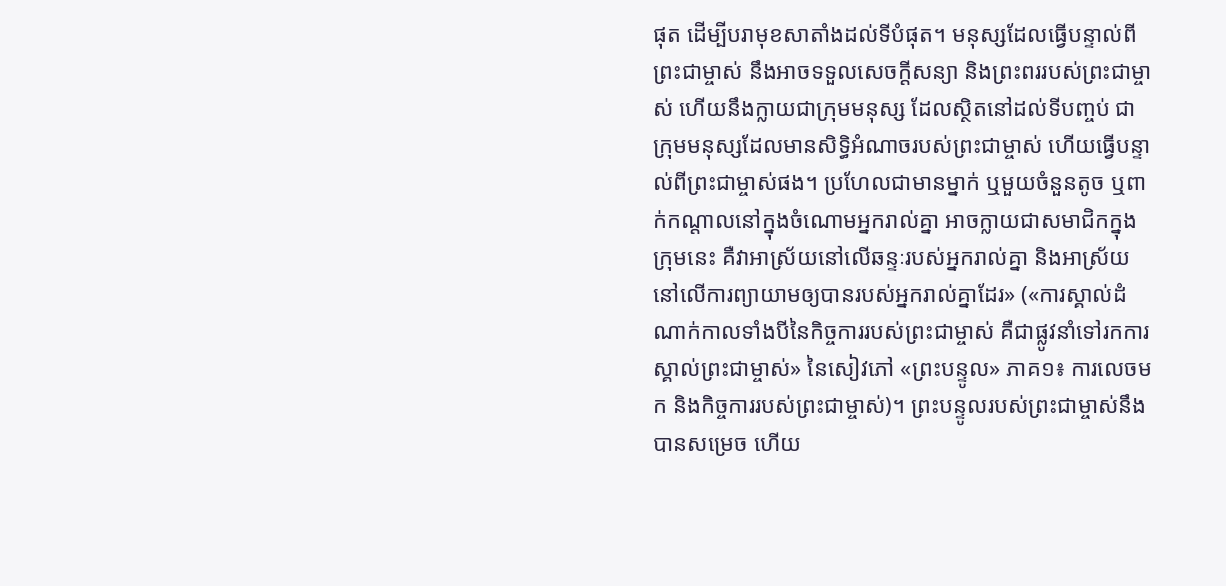ផុត ដើម្បីបរាមុខសាតាំងដល់ទីបំផុត។ មនុស្សដែលធ្វើបន្ទាល់ពីព្រះជាម្ចាស់ នឹងអាចទទួលសេចក្ដីសន្យា និងព្រះពររបស់ព្រះជាម្ចាស់ ហើយនឹងក្លាយជាក្រុមមនុស្ស ដែលស្ថិតនៅដល់ទីបញ្ចប់ ជាក្រុមមនុស្សដែលមានសិទ្ធិអំណាចរបស់ព្រះជាម្ចាស់ ហើយធ្វើបន្ទាល់ពីព្រះជាម្ចាស់ផង។ ប្រហែលជាមានម្នាក់ ឬមួយចំនួនតូច ឬពាក់កណ្ដាលនៅក្នុងចំណោមអ្នករាល់គ្នា អាចក្លាយជាសមាជិកក្នុងក្រុមនេះ គឺវាអាស្រ័យនៅលើឆន្ទៈរបស់អ្នករាល់គ្នា និងអាស្រ័យនៅលើការព្យាយាមឲ្យបានរបស់អ្នករាល់គ្នាដែរ» («ការស្គាល់ដំណាក់កាលទាំងបីនៃកិច្ចការរបស់ព្រះជាម្ចាស់ គឺជាផ្លូវនាំទៅរកការស្គាល់ព្រះជាម្ចាស់» នៃសៀវភៅ «ព្រះបន្ទូល» ភាគ១៖ ការលេចមក និងកិច្ចការរបស់ព្រះជាម្ចាស់)។ ព្រះបន្ទូលរបស់ព្រះជាម្ចាស់នឹងបានសម្រេច ហើយ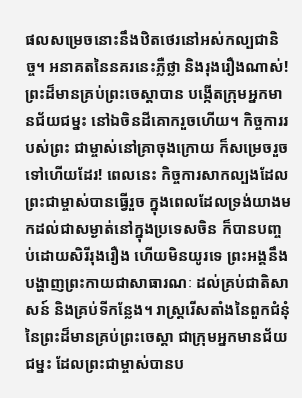ផលសម្រេចនោះនឹងឋិតថេរនៅអស់កល្បជានិច្ច។ អនាគតនៃនគរនេះភ្លឺថ្លា និងរុងរឿងណាស់! ព្រះដ៏មានគ្រប់ព្រះចេស្ដាបាន បង្កើតក្រុមអ្នកមានជ័យជម្នះ នៅឯចិនដីគោករួចហើយ។ កិច្ចការរបស់ព្រះ ជាម្ចាស់នៅគ្រាចុងក្រោយ ក៏សម្រេចរួចទៅហើយដែរ! ពេលនេះ កិច្ចការសាកល្បងដែលព្រះជាម្ចាស់បានធ្វើរួច ក្នុងពេលដែលទ្រង់យាងមកដល់ជាសម្ងាត់នៅក្នុងប្រទេសចិន ក៏បានបញ្ចប់ដោយសិរីរុងរឿង ហើយមិនយូរទេ ព្រះអង្គនឹងបង្ហាញព្រះកាយជាសាធារណៈ ដល់គ្រប់ជាតិសាសន៍ និងគ្រប់ទីកន្លែង។ រាស្ត្ររើសតាំងនៃពួកជំនុំនៃព្រះដ៏មានគ្រប់ព្រះចេស្ដា ជាក្រុមអ្នកមានជ័យជម្នះ ដែលព្រះជាម្ចាស់បានប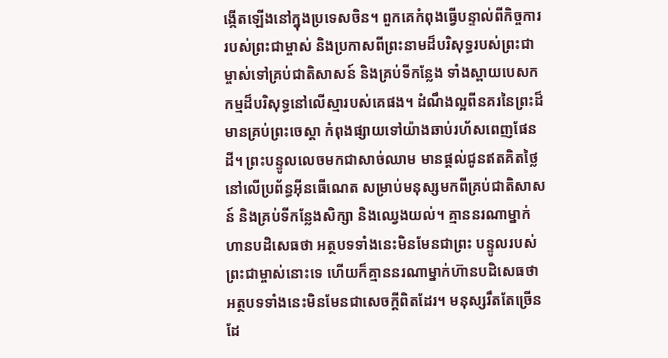ង្កើតឡើងនៅក្នុងប្រទេសចិន។ ពួកគេកំពុងធ្វើបន្ទាល់ពីកិច្ចការរបស់ព្រះជាម្ចាស់ និងប្រកាសពីព្រះនាមដ៏បរិសុទ្ធរបស់ព្រះជាម្ចាស់ទៅគ្រប់ជាតិសាសន៍ និងគ្រប់ទីកន្លែង ទាំងស្ពាយបេសកកម្មដ៏បរិសុទ្ធនៅលើស្មារបស់គេផង។ ដំណឹងល្អពីនគរនៃព្រះដ៏មានគ្រប់ព្រះចេស្ដា កំពុងផ្សាយទៅយ៉ាងឆាប់រហ័សពេញផែនដី។ ព្រះបន្ទូលលេចមកជាសាច់ឈាម មានផ្ដល់ជូនឥតគិតថ្លៃនៅលើប្រព័ន្ធអ៊ីនធើណេត សម្រាប់មនុស្សមកពីគ្រប់ជាតិសាសន៍ និងគ្រប់ទីកន្លែងសិក្សា និងឈ្វេងយល់។ គ្មាននរណាម្នាក់ហានបដិសេធថា អត្ថបទទាំងនេះមិនមែនជាព្រះ បន្ទូលរបស់ព្រះជាម្ចាស់នោះទេ ហើយក៏គ្មាននរណាម្នាក់ហ៊ានបដិសេធថា អត្ថបទទាំងនេះមិនមែនជាសេចក្ដីពិតដែរ។ មនុស្សរឹតតែច្រើនដែ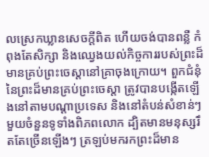លស្រេកឃ្លានសេចក្ដីពិត ហើយចង់បានពន្លឺ កំពុងតែសិក្សា និងឈ្វេងយល់កិច្ចការរបស់ព្រះដ៏មានគ្រប់ព្រះចេស្ដានៅគ្រាចុងក្រោយ។ ពួកជំនុំនៃព្រះដ៏មានគ្រប់ព្រះចេស្ដា ត្រូវបានបង្កើតឡើងនៅតាមបណ្ដាប្រទេស និងនៅតំបន់សំខាន់ៗមួយចំនួនទូទាំងពិភពលោក ដ្បិតមានមនុស្សរឹតតែច្រើនឡើងៗ ត្រឡប់មករកព្រះដ៏មាន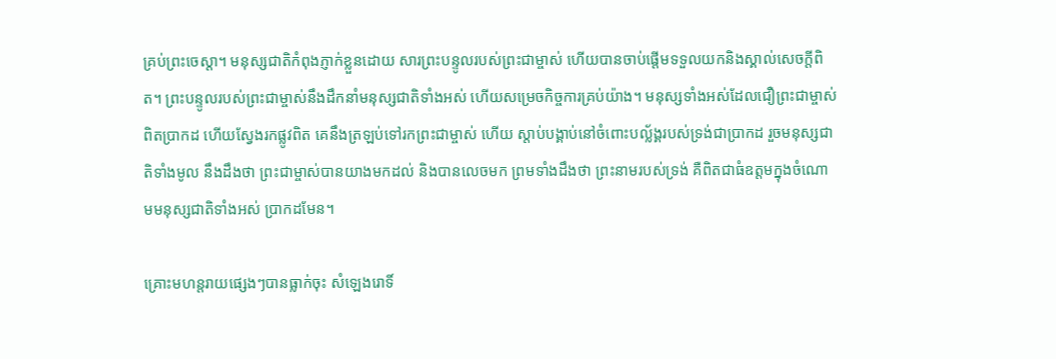គ្រប់ព្រះចេស្ដា។ មនុស្សជាតិកំពុងភ្ញាក់ខ្លួនដោយ សារព្រះបន្ទូលរបស់ព្រះជាម្ចាស់ ហើយបានចាប់ផ្ដើមទទួលយកនិងស្គាល់សេចក្ដីពិត។ ព្រះបន្ទូលរបស់ព្រះជាម្ចាស់នឹងដឹកនាំមនុស្សជាតិទាំងអស់ ហើយសម្រេចកិច្ចការគ្រប់យ៉ាង។ មនុស្សទាំងអស់ដែលជឿព្រះជាម្ចាស់ពិតប្រាកដ ហើយស្វែងរកផ្លូវពិត គេនឹងត្រឡប់ទៅរកព្រះជាម្ចាស់ ហើយ ស្ដាប់បង្គាប់នៅចំពោះបល្ល័ង្គរបស់ទ្រង់ជាប្រាកដ រួចមនុស្សជាតិទាំងមូល នឹងដឹងថា ព្រះជាម្ចាស់បានយាងមកដល់ និងបានលេចមក ព្រមទាំងដឹងថា ព្រះនាមរបស់ទ្រង់ គឺពិតជាធំឧត្ដមក្នុងចំណោមមនុស្សជាតិទាំងអស់ ប្រាកដមែន។

គ្រោះមហន្តរាយផ្សេងៗបានធ្លាក់ចុះ សំឡេងរោទិ៍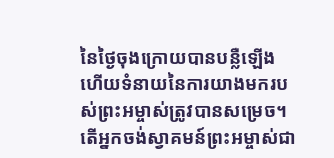នៃថ្ងៃចុងក្រោយបានបន្លឺឡើង ហើយទំនាយនៃការយាងមករបស់ព្រះអម្ចាស់ត្រូវបានសម្រេច។ តើអ្នកចង់ស្វាគមន៍ព្រះអម្ចាស់ជា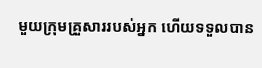មួយក្រុមគ្រួសាររបស់អ្នក ហើយទទួលបាន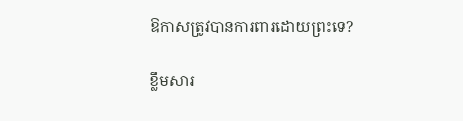ឱកាសត្រូវបានការពារដោយព្រះទេ?

ខ្លឹមសារ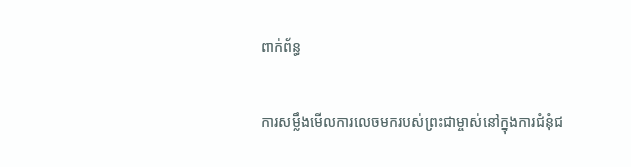ពាក់ព័ន្ធ

ការសម្លឹងមើលការលេចមករបស់ព្រះជាម្ចាស់នៅក្នុងការជំនុំជ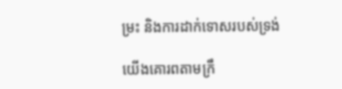ម្រះ និងការដាក់ទោសរបស់ទ្រង់

យើងគោរពតាមក្រឹ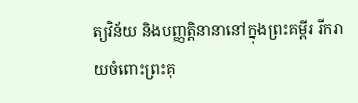ត្យវិន័យ និងបញ្ញត្តិនានានៅក្នុងព្រះគម្ពីរ រីករាយចំពោះព្រះគុ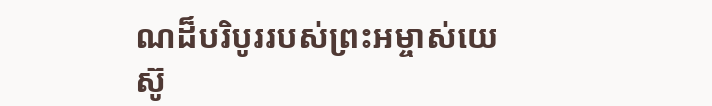ណដ៏បរិបូររបស់ព្រះអម្ចាស់យេស៊ូ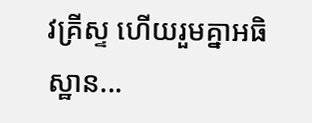វគ្រីស្ទ ហើយរួមគ្នាអធិស្ឋាន...